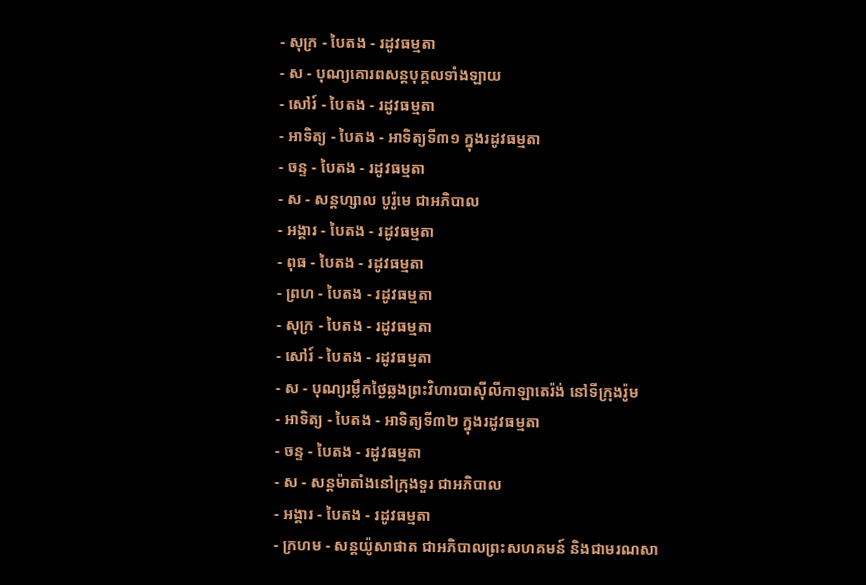- សុក្រ - បៃតង - រដូវធម្មតា
- ស - បុណ្យគោរពសន្ដបុគ្គលទាំងឡាយ
- សៅរ៍ - បៃតង - រដូវធម្មតា
- អាទិត្យ - បៃតង - អាទិត្យទី៣១ ក្នុងរដូវធម្មតា
- ចន្ទ - បៃតង - រដូវធម្មតា
- ស - សន្ដហ្សាល បូរ៉ូមេ ជាអភិបាល
- អង្គារ - បៃតង - រដូវធម្មតា
- ពុធ - បៃតង - រដូវធម្មតា
- ព្រហ - បៃតង - រដូវធម្មតា
- សុក្រ - បៃតង - រដូវធម្មតា
- សៅរ៍ - បៃតង - រដូវធម្មតា
- ស - បុណ្យរម្លឹកថ្ងៃឆ្លងព្រះវិហារបាស៊ីលីកាឡាតេរ៉ង់ នៅទីក្រុងរ៉ូម
- អាទិត្យ - បៃតង - អាទិត្យទី៣២ ក្នុងរដូវធម្មតា
- ចន្ទ - បៃតង - រដូវធម្មតា
- ស - សន្ដម៉ាតាំងនៅក្រុងទួរ ជាអភិបាល
- អង្គារ - បៃតង - រដូវធម្មតា
- ក្រហម - សន្ដយ៉ូសាផាត ជាអភិបាលព្រះសហគមន៍ និងជាមរណសា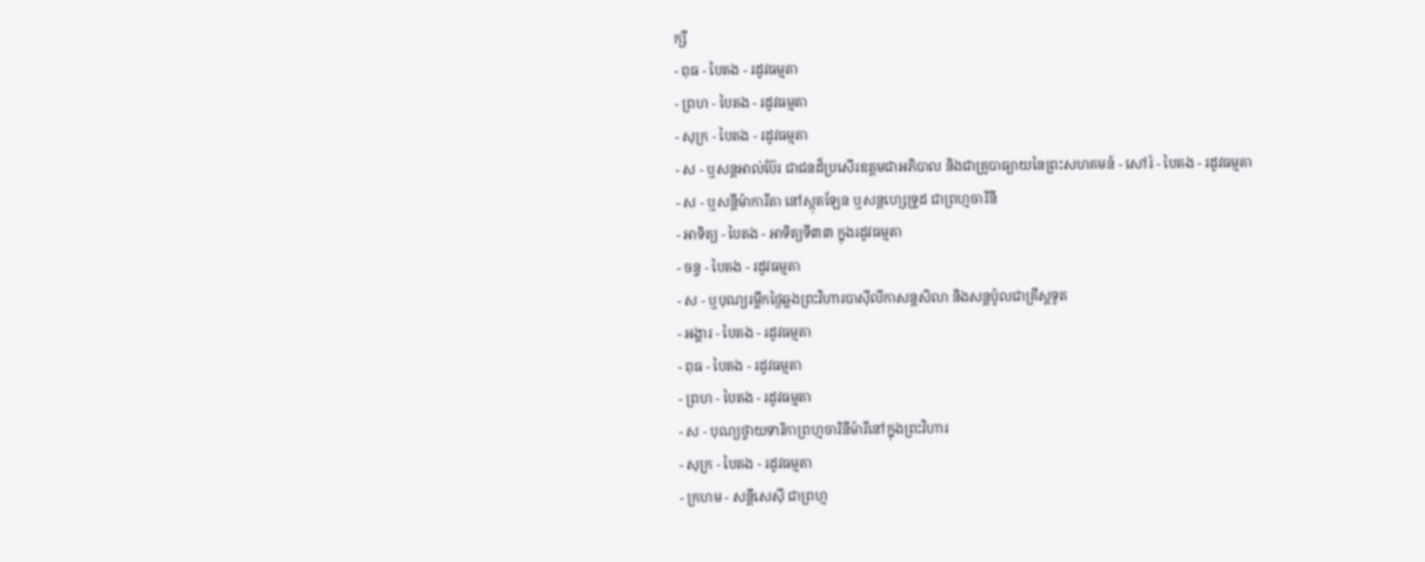ក្សី
- ពុធ - បៃតង - រដូវធម្មតា
- ព្រហ - បៃតង - រដូវធម្មតា
- សុក្រ - បៃតង - រដូវធម្មតា
- ស - ឬសន្ដអាល់ប៊ែរ ជាជនដ៏ប្រសើរឧត្ដមជាអភិបាល និងជាគ្រូបាធ្យាយនៃព្រះសហគមន៍ - សៅរ៍ - បៃតង - រដូវធម្មតា
- ស - ឬសន្ដីម៉ាការីតា នៅស្កុតឡែន ឬសន្ដហ្សេទ្រូដ ជាព្រហ្មចារិនី
- អាទិត្យ - បៃតង - អាទិត្យទី៣៣ ក្នុងរដូវធម្មតា
- ចន្ទ - បៃតង - រដូវធម្មតា
- ស - ឬបុណ្យរម្លឹកថ្ងៃឆ្លងព្រះវិហារបាស៊ីលីកាសន្ដសិលា និងសន្ដប៉ូលជាគ្រីស្ដទូត
- អង្គារ - បៃតង - រដូវធម្មតា
- ពុធ - បៃតង - រដូវធម្មតា
- ព្រហ - បៃតង - រដូវធម្មតា
- ស - បុណ្យថ្វាយទារិកាព្រហ្មចារិនីម៉ារីនៅក្នុងព្រះវិហារ
- សុក្រ - បៃតង - រដូវធម្មតា
- ក្រហម - សន្ដីសេស៊ី ជាព្រហ្ម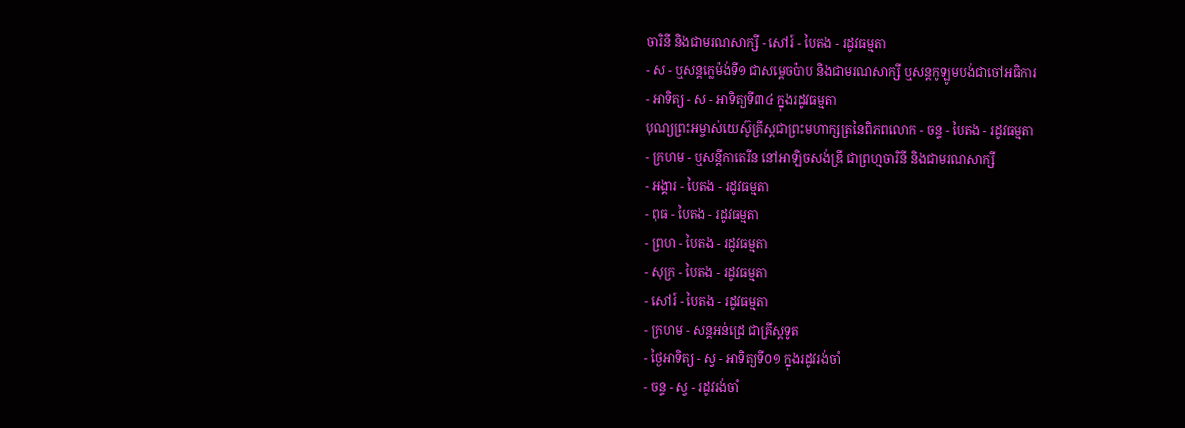ចារិនី និងជាមរណសាក្សី - សៅរ៍ - បៃតង - រដូវធម្មតា
- ស - ឬសន្ដក្លេម៉ង់ទី១ ជាសម្ដេចប៉ាប និងជាមរណសាក្សី ឬសន្ដកូឡូមបង់ជាចៅអធិការ
- អាទិត្យ - ស - អាទិត្យទី៣៤ ក្នុងរដូវធម្មតា
បុណ្យព្រះអម្ចាស់យេស៊ូគ្រីស្ដជាព្រះមហាក្សត្រនៃពិភពលោក - ចន្ទ - បៃតង - រដូវធម្មតា
- ក្រហម - ឬសន្ដីកាតេរីន នៅអាឡិចសង់ឌ្រី ជាព្រហ្មចារិនី និងជាមរណសាក្សី
- អង្គារ - បៃតង - រដូវធម្មតា
- ពុធ - បៃតង - រដូវធម្មតា
- ព្រហ - បៃតង - រដូវធម្មតា
- សុក្រ - បៃតង - រដូវធម្មតា
- សៅរ៍ - បៃតង - រដូវធម្មតា
- ក្រហម - សន្ដអន់ដ្រេ ជាគ្រីស្ដទូត
- ថ្ងៃអាទិត្យ - ស្វ - អាទិត្យទី០១ ក្នុងរដូវរង់ចាំ
- ចន្ទ - ស្វ - រដូវរង់ចាំ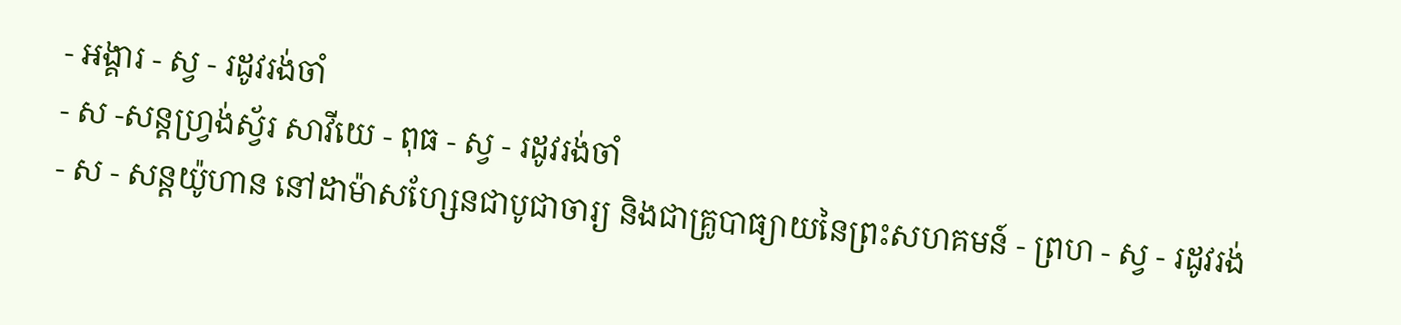- អង្គារ - ស្វ - រដូវរង់ចាំ
- ស -សន្ដហ្វ្រង់ស្វ័រ សាវីយេ - ពុធ - ស្វ - រដូវរង់ចាំ
- ស - សន្ដយ៉ូហាន នៅដាម៉ាសហ្សែនជាបូជាចារ្យ និងជាគ្រូបាធ្យាយនៃព្រះសហគមន៍ - ព្រហ - ស្វ - រដូវរង់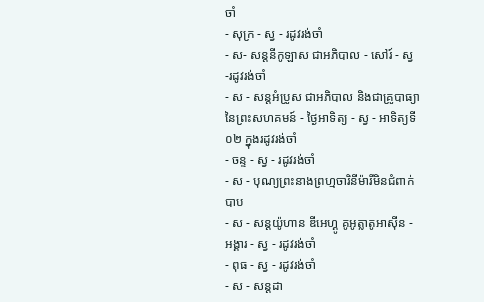ចាំ
- សុក្រ - ស្វ - រដូវរង់ចាំ
- ស- សន្ដនីកូឡាស ជាអភិបាល - សៅរ៍ - ស្វ -រដូវរង់ចាំ
- ស - សន្ដអំប្រូស ជាអភិបាល និងជាគ្រូបាធ្យានៃព្រះសហគមន៍ - ថ្ងៃអាទិត្យ - ស្វ - អាទិត្យទី០២ ក្នុងរដូវរង់ចាំ
- ចន្ទ - ស្វ - រដូវរង់ចាំ
- ស - បុណ្យព្រះនាងព្រហ្មចារិនីម៉ារីមិនជំពាក់បាប
- ស - សន្ដយ៉ូហាន ឌីអេហ្គូ គូអូត្លាតូអាស៊ីន - អង្គារ - ស្វ - រដូវរង់ចាំ
- ពុធ - ស្វ - រដូវរង់ចាំ
- ស - សន្ដដា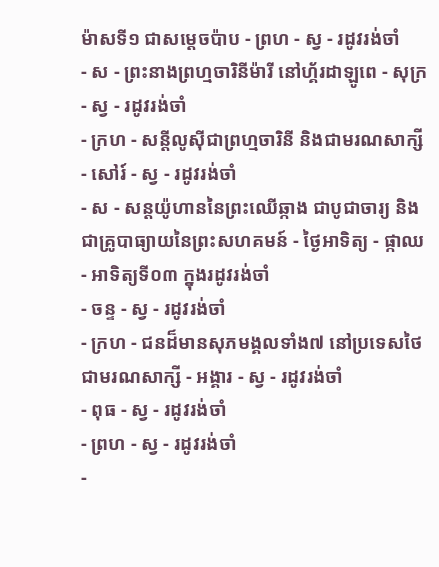ម៉ាសទី១ ជាសម្ដេចប៉ាប - ព្រហ - ស្វ - រដូវរង់ចាំ
- ស - ព្រះនាងព្រហ្មចារិនីម៉ារី នៅហ្គ័រដាឡូពេ - សុក្រ - ស្វ - រដូវរង់ចាំ
- ក្រហ - សន្ដីលូស៊ីជាព្រហ្មចារិនី និងជាមរណសាក្សី - សៅរ៍ - ស្វ - រដូវរង់ចាំ
- ស - សន្ដយ៉ូហាននៃព្រះឈើឆ្កាង ជាបូជាចារ្យ និងជាគ្រូបាធ្យាយនៃព្រះសហគមន៍ - ថ្ងៃអាទិត្យ - ផ្កាឈ - អាទិត្យទី០៣ ក្នុងរដូវរង់ចាំ
- ចន្ទ - ស្វ - រដូវរង់ចាំ
- ក្រហ - ជនដ៏មានសុភមង្គលទាំង៧ នៅប្រទេសថៃជាមរណសាក្សី - អង្គារ - ស្វ - រដូវរង់ចាំ
- ពុធ - ស្វ - រដូវរង់ចាំ
- ព្រហ - ស្វ - រដូវរង់ចាំ
-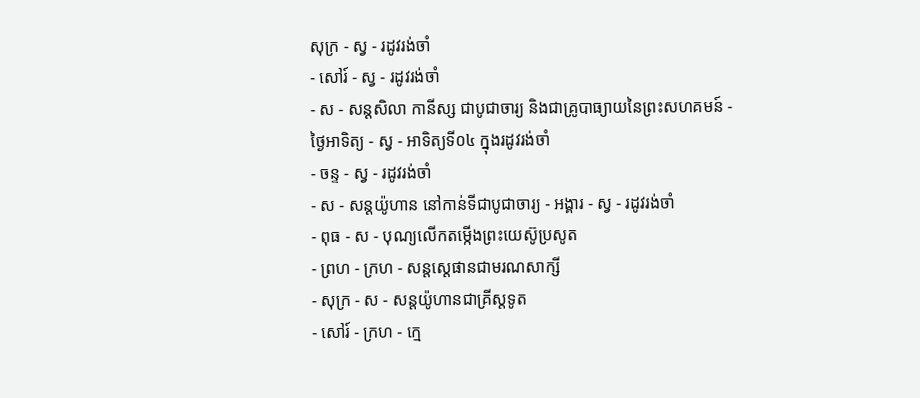សុក្រ - ស្វ - រដូវរង់ចាំ
- សៅរ៍ - ស្វ - រដូវរង់ចាំ
- ស - សន្ដសិលា កានីស្ស ជាបូជាចារ្យ និងជាគ្រូបាធ្យាយនៃព្រះសហគមន៍ - ថ្ងៃអាទិត្យ - ស្វ - អាទិត្យទី០៤ ក្នុងរដូវរង់ចាំ
- ចន្ទ - ស្វ - រដូវរង់ចាំ
- ស - សន្ដយ៉ូហាន នៅកាន់ទីជាបូជាចារ្យ - អង្គារ - ស្វ - រដូវរង់ចាំ
- ពុធ - ស - បុណ្យលើកតម្កើងព្រះយេស៊ូប្រសូត
- ព្រហ - ក្រហ - សន្តស្តេផានជាមរណសាក្សី
- សុក្រ - ស - សន្តយ៉ូហានជាគ្រីស្តទូត
- សៅរ៍ - ក្រហ - ក្មេ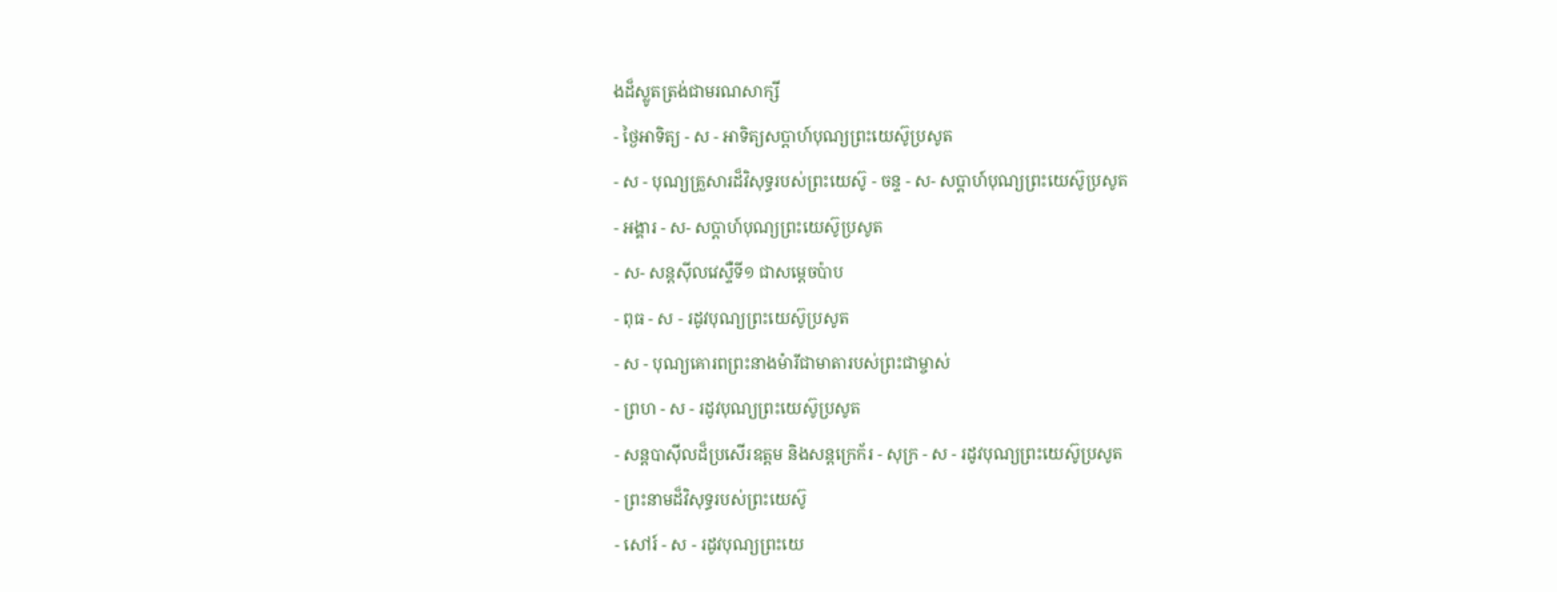ងដ៏ស្លូតត្រង់ជាមរណសាក្សី
- ថ្ងៃអាទិត្យ - ស - អាទិត្យសប្ដាហ៍បុណ្យព្រះយេស៊ូប្រសូត
- ស - បុណ្យគ្រួសារដ៏វិសុទ្ធរបស់ព្រះយេស៊ូ - ចន្ទ - ស- សប្ដាហ៍បុណ្យព្រះយេស៊ូប្រសូត
- អង្គារ - ស- សប្ដាហ៍បុណ្យព្រះយេស៊ូប្រសូត
- ស- សន្ដស៊ីលវេស្ទឺទី១ ជាសម្ដេចប៉ាប
- ពុធ - ស - រដូវបុណ្យព្រះយេស៊ូប្រសូត
- ស - បុណ្យគោរពព្រះនាងម៉ារីជាមាតារបស់ព្រះជាម្ចាស់
- ព្រហ - ស - រដូវបុណ្យព្រះយេស៊ូប្រសូត
- សន្ដបាស៊ីលដ៏ប្រសើរឧត្ដម និងសន្ដក្រេក័រ - សុក្រ - ស - រដូវបុណ្យព្រះយេស៊ូប្រសូត
- ព្រះនាមដ៏វិសុទ្ធរបស់ព្រះយេស៊ូ
- សៅរ៍ - ស - រដូវបុណ្យព្រះយេ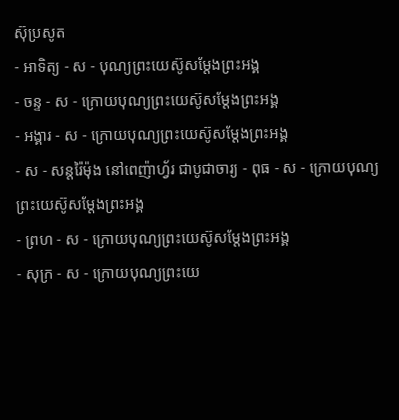ស៊ុប្រសូត
- អាទិត្យ - ស - បុណ្យព្រះយេស៊ូសម្ដែងព្រះអង្គ
- ចន្ទ - ស - ក្រោយបុណ្យព្រះយេស៊ូសម្ដែងព្រះអង្គ
- អង្គារ - ស - ក្រោយបុណ្យព្រះយេស៊ូសម្ដែងព្រះអង្គ
- ស - សន្ដរ៉ៃម៉ុង នៅពេញ៉ាហ្វ័រ ជាបូជាចារ្យ - ពុធ - ស - ក្រោយបុណ្យព្រះយេស៊ូសម្ដែងព្រះអង្គ
- ព្រហ - ស - ក្រោយបុណ្យព្រះយេស៊ូសម្ដែងព្រះអង្គ
- សុក្រ - ស - ក្រោយបុណ្យព្រះយេ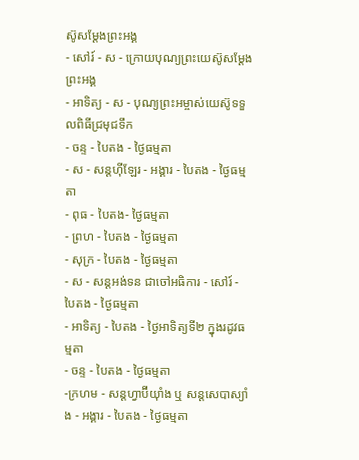ស៊ូសម្ដែងព្រះអង្គ
- សៅរ៍ - ស - ក្រោយបុណ្យព្រះយេស៊ូសម្ដែងព្រះអង្គ
- អាទិត្យ - ស - បុណ្យព្រះអម្ចាស់យេស៊ូទទួលពិធីជ្រមុជទឹក
- ចន្ទ - បៃតង - ថ្ងៃធម្មតា
- ស - សន្ដហ៊ីឡែរ - អង្គារ - បៃតង - ថ្ងៃធម្មតា
- ពុធ - បៃតង- ថ្ងៃធម្មតា
- ព្រហ - បៃតង - ថ្ងៃធម្មតា
- សុក្រ - បៃតង - ថ្ងៃធម្មតា
- ស - សន្ដអង់ទន ជាចៅអធិការ - សៅរ៍ - បៃតង - ថ្ងៃធម្មតា
- អាទិត្យ - បៃតង - ថ្ងៃអាទិត្យទី២ ក្នុងរដូវធម្មតា
- ចន្ទ - បៃតង - ថ្ងៃធម្មតា
-ក្រហម - សន្ដហ្វាប៊ីយ៉ាំង ឬ សន្ដសេបាស្យាំង - អង្គារ - បៃតង - ថ្ងៃធម្មតា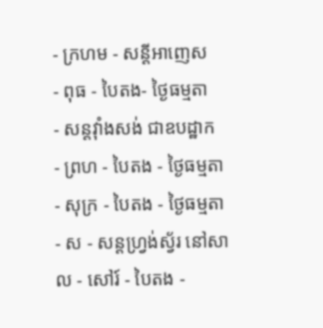- ក្រហម - សន្ដីអាញេស
- ពុធ - បៃតង- ថ្ងៃធម្មតា
- សន្ដវ៉ាំងសង់ ជាឧបដ្ឋាក
- ព្រហ - បៃតង - ថ្ងៃធម្មតា
- សុក្រ - បៃតង - ថ្ងៃធម្មតា
- ស - សន្ដហ្វ្រង់ស្វ័រ នៅសាល - សៅរ៍ - បៃតង -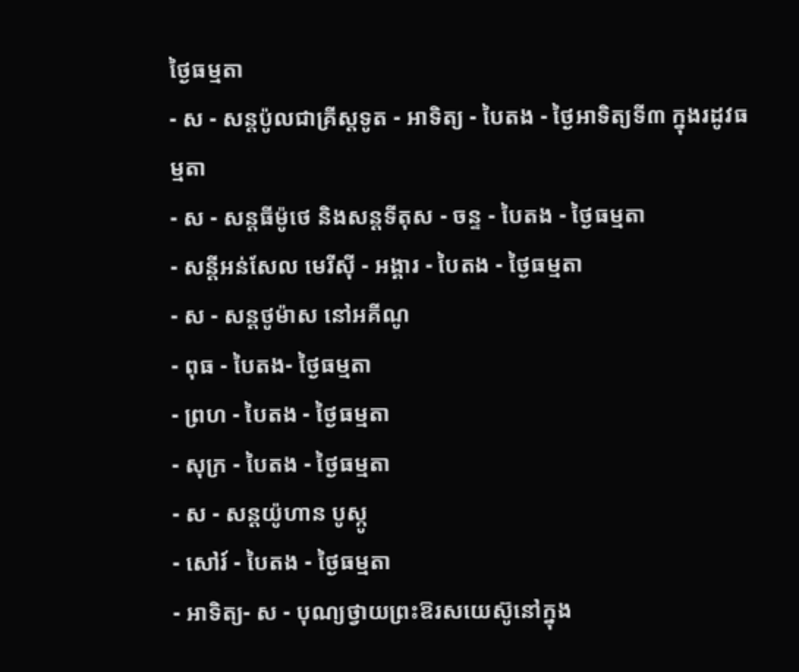ថ្ងៃធម្មតា
- ស - សន្ដប៉ូលជាគ្រីស្ដទូត - អាទិត្យ - បៃតង - ថ្ងៃអាទិត្យទី៣ ក្នុងរដូវធម្មតា
- ស - សន្ដធីម៉ូថេ និងសន្ដទីតុស - ចន្ទ - បៃតង - ថ្ងៃធម្មតា
- សន្ដីអន់សែល មេរីស៊ី - អង្គារ - បៃតង - ថ្ងៃធម្មតា
- ស - សន្ដថូម៉ាស នៅអគីណូ
- ពុធ - បៃតង- ថ្ងៃធម្មតា
- ព្រហ - បៃតង - ថ្ងៃធម្មតា
- សុក្រ - បៃតង - ថ្ងៃធម្មតា
- ស - សន្ដយ៉ូហាន បូស្កូ
- សៅរ៍ - បៃតង - ថ្ងៃធម្មតា
- អាទិត្យ- ស - បុណ្យថ្វាយព្រះឱរសយេស៊ូនៅក្នុង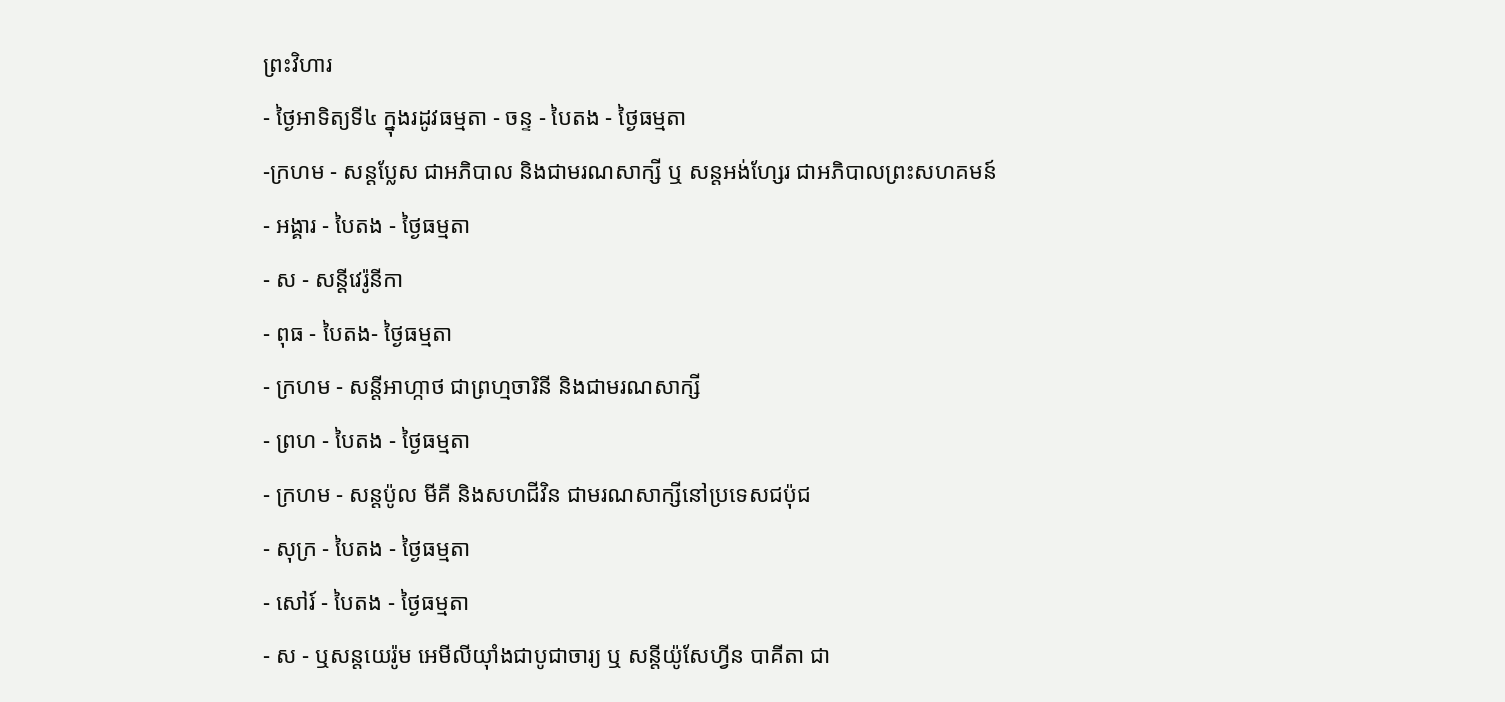ព្រះវិហារ
- ថ្ងៃអាទិត្យទី៤ ក្នុងរដូវធម្មតា - ចន្ទ - បៃតង - ថ្ងៃធម្មតា
-ក្រហម - សន្ដប្លែស ជាអភិបាល និងជាមរណសាក្សី ឬ សន្ដអង់ហ្សែរ ជាអភិបាលព្រះសហគមន៍
- អង្គារ - បៃតង - ថ្ងៃធម្មតា
- ស - សន្ដីវេរ៉ូនីកា
- ពុធ - បៃតង- ថ្ងៃធម្មតា
- ក្រហម - សន្ដីអាហ្កាថ ជាព្រហ្មចារិនី និងជាមរណសាក្សី
- ព្រហ - បៃតង - ថ្ងៃធម្មតា
- ក្រហម - សន្ដប៉ូល មីគី និងសហជីវិន ជាមរណសាក្សីនៅប្រទេសជប៉ុជ
- សុក្រ - បៃតង - ថ្ងៃធម្មតា
- សៅរ៍ - បៃតង - ថ្ងៃធម្មតា
- ស - ឬសន្ដយេរ៉ូម អេមីលីយ៉ាំងជាបូជាចារ្យ ឬ សន្ដីយ៉ូសែហ្វីន បាគីតា ជា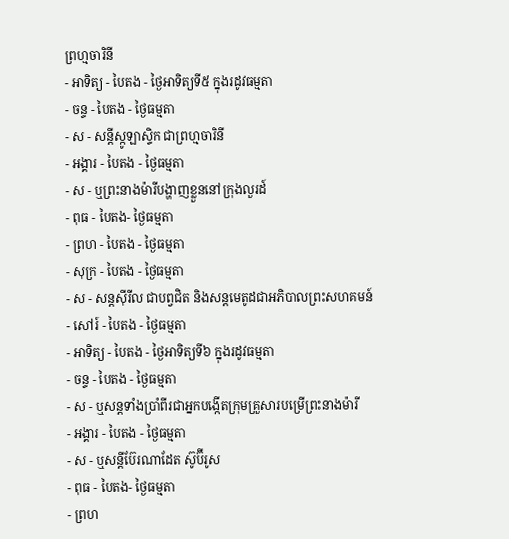ព្រហ្មចារិនី
- អាទិត្យ - បៃតង - ថ្ងៃអាទិត្យទី៥ ក្នុងរដូវធម្មតា
- ចន្ទ - បៃតង - ថ្ងៃធម្មតា
- ស - សន្ដីស្កូឡាស្ទិក ជាព្រហ្មចារិនី
- អង្គារ - បៃតង - ថ្ងៃធម្មតា
- ស - ឬព្រះនាងម៉ារីបង្ហាញខ្លួននៅក្រុងលួរដ៍
- ពុធ - បៃតង- ថ្ងៃធម្មតា
- ព្រហ - បៃតង - ថ្ងៃធម្មតា
- សុក្រ - បៃតង - ថ្ងៃធម្មតា
- ស - សន្ដស៊ីរីល ជាបព្វជិត និងសន្ដមេតូដជាអភិបាលព្រះសហគមន៍
- សៅរ៍ - បៃតង - ថ្ងៃធម្មតា
- អាទិត្យ - បៃតង - ថ្ងៃអាទិត្យទី៦ ក្នុងរដូវធម្មតា
- ចន្ទ - បៃតង - ថ្ងៃធម្មតា
- ស - ឬសន្ដទាំងប្រាំពីរជាអ្នកបង្កើតក្រុមគ្រួសារបម្រើព្រះនាងម៉ារី
- អង្គារ - បៃតង - ថ្ងៃធម្មតា
- ស - ឬសន្ដីប៊ែរណាដែត ស៊ូប៊ីរូស
- ពុធ - បៃតង- ថ្ងៃធម្មតា
- ព្រហ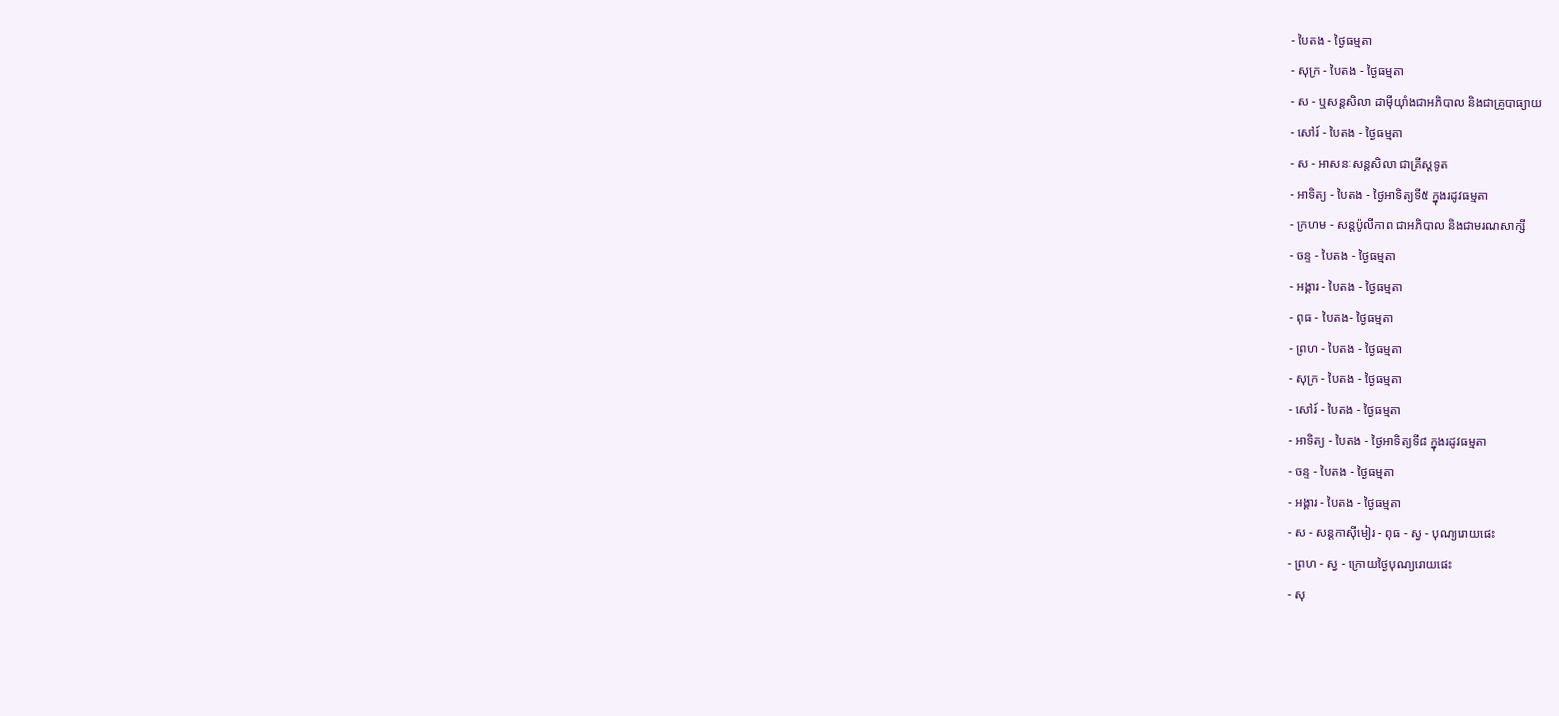- បៃតង - ថ្ងៃធម្មតា
- សុក្រ - បៃតង - ថ្ងៃធម្មតា
- ស - ឬសន្ដសិលា ដាម៉ីយ៉ាំងជាអភិបាល និងជាគ្រូបាធ្យាយ
- សៅរ៍ - បៃតង - ថ្ងៃធម្មតា
- ស - អាសនៈសន្ដសិលា ជាគ្រីស្ដទូត
- អាទិត្យ - បៃតង - ថ្ងៃអាទិត្យទី៥ ក្នុងរដូវធម្មតា
- ក្រហម - សន្ដប៉ូលីកាព ជាអភិបាល និងជាមរណសាក្សី
- ចន្ទ - បៃតង - ថ្ងៃធម្មតា
- អង្គារ - បៃតង - ថ្ងៃធម្មតា
- ពុធ - បៃតង- ថ្ងៃធម្មតា
- ព្រហ - បៃតង - ថ្ងៃធម្មតា
- សុក្រ - បៃតង - ថ្ងៃធម្មតា
- សៅរ៍ - បៃតង - ថ្ងៃធម្មតា
- អាទិត្យ - បៃតង - ថ្ងៃអាទិត្យទី៨ ក្នុងរដូវធម្មតា
- ចន្ទ - បៃតង - ថ្ងៃធម្មតា
- អង្គារ - បៃតង - ថ្ងៃធម្មតា
- ស - សន្ដកាស៊ីមៀរ - ពុធ - ស្វ - បុណ្យរោយផេះ
- ព្រហ - ស្វ - ក្រោយថ្ងៃបុណ្យរោយផេះ
- សុ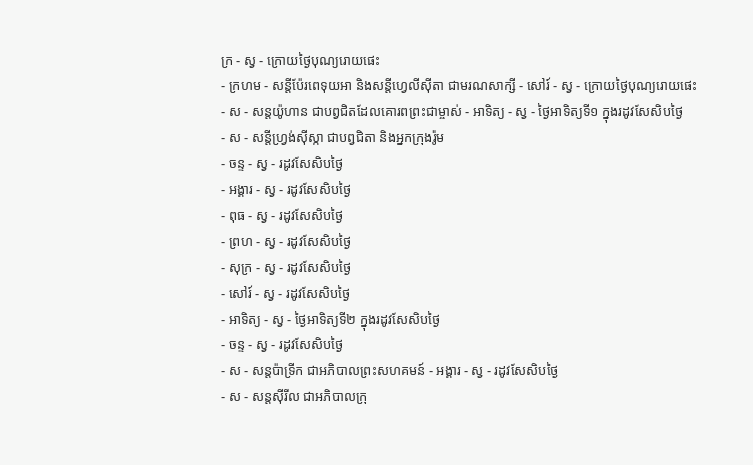ក្រ - ស្វ - ក្រោយថ្ងៃបុណ្យរោយផេះ
- ក្រហម - សន្ដីប៉ែរពេទុយអា និងសន្ដីហ្វេលីស៊ីតា ជាមរណសាក្សី - សៅរ៍ - ស្វ - ក្រោយថ្ងៃបុណ្យរោយផេះ
- ស - សន្ដយ៉ូហាន ជាបព្វជិតដែលគោរពព្រះជាម្ចាស់ - អាទិត្យ - ស្វ - ថ្ងៃអាទិត្យទី១ ក្នុងរដូវសែសិបថ្ងៃ
- ស - សន្ដីហ្វ្រង់ស៊ីស្កា ជាបព្វជិតា និងអ្នកក្រុងរ៉ូម
- ចន្ទ - ស្វ - រដូវសែសិបថ្ងៃ
- អង្គារ - ស្វ - រដូវសែសិបថ្ងៃ
- ពុធ - ស្វ - រដូវសែសិបថ្ងៃ
- ព្រហ - ស្វ - រដូវសែសិបថ្ងៃ
- សុក្រ - ស្វ - រដូវសែសិបថ្ងៃ
- សៅរ៍ - ស្វ - រដូវសែសិបថ្ងៃ
- អាទិត្យ - ស្វ - ថ្ងៃអាទិត្យទី២ ក្នុងរដូវសែសិបថ្ងៃ
- ចន្ទ - ស្វ - រដូវសែសិបថ្ងៃ
- ស - សន្ដប៉ាទ្រីក ជាអភិបាលព្រះសហគមន៍ - អង្គារ - ស្វ - រដូវសែសិបថ្ងៃ
- ស - សន្ដស៊ីរីល ជាអភិបាលក្រុ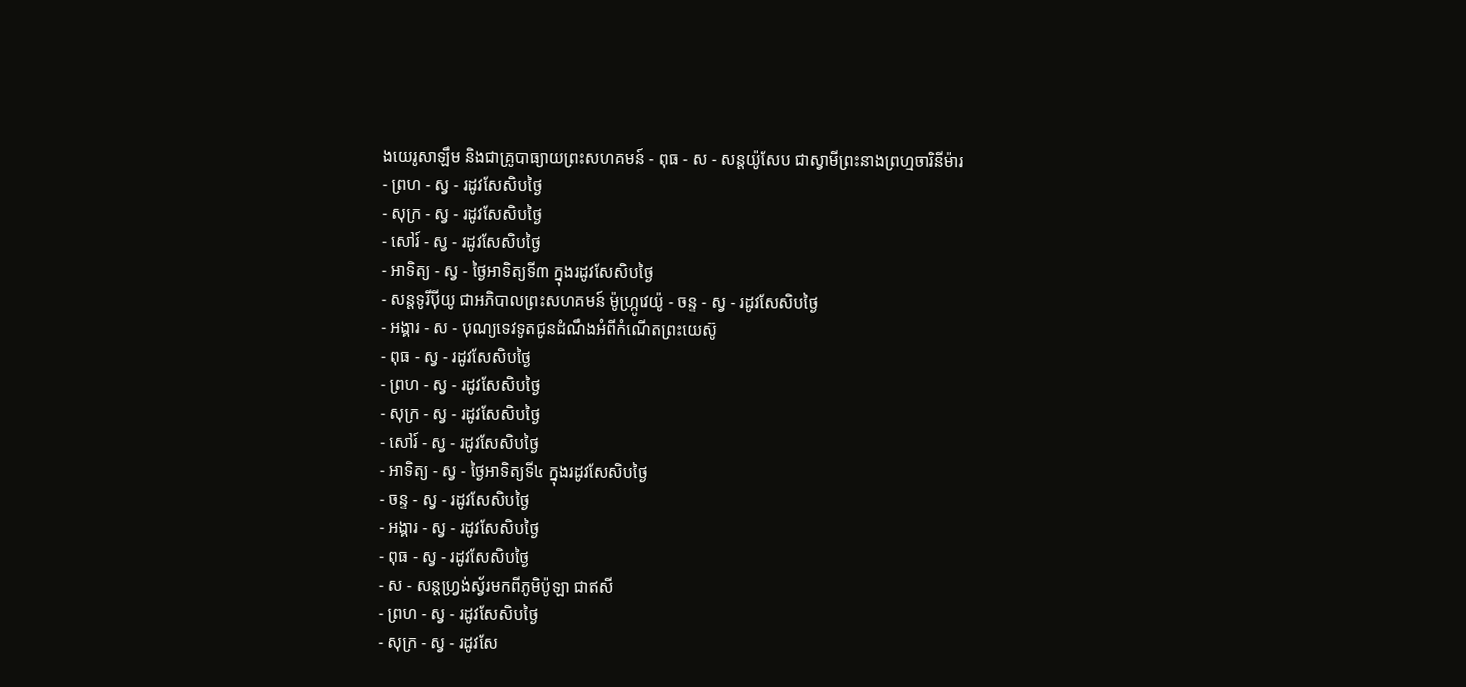ងយេរូសាឡឹម និងជាគ្រូបាធ្យាយព្រះសហគមន៍ - ពុធ - ស - សន្ដយ៉ូសែប ជាស្វាមីព្រះនាងព្រហ្មចារិនីម៉ារ
- ព្រហ - ស្វ - រដូវសែសិបថ្ងៃ
- សុក្រ - ស្វ - រដូវសែសិបថ្ងៃ
- សៅរ៍ - ស្វ - រដូវសែសិបថ្ងៃ
- អាទិត្យ - ស្វ - ថ្ងៃអាទិត្យទី៣ ក្នុងរដូវសែសិបថ្ងៃ
- សន្ដទូរីប៉ីយូ ជាអភិបាលព្រះសហគមន៍ ម៉ូហ្ក្រូវេយ៉ូ - ចន្ទ - ស្វ - រដូវសែសិបថ្ងៃ
- អង្គារ - ស - បុណ្យទេវទូតជូនដំណឹងអំពីកំណើតព្រះយេស៊ូ
- ពុធ - ស្វ - រដូវសែសិបថ្ងៃ
- ព្រហ - ស្វ - រដូវសែសិបថ្ងៃ
- សុក្រ - ស្វ - រដូវសែសិបថ្ងៃ
- សៅរ៍ - ស្វ - រដូវសែសិបថ្ងៃ
- អាទិត្យ - ស្វ - ថ្ងៃអាទិត្យទី៤ ក្នុងរដូវសែសិបថ្ងៃ
- ចន្ទ - ស្វ - រដូវសែសិបថ្ងៃ
- អង្គារ - ស្វ - រដូវសែសិបថ្ងៃ
- ពុធ - ស្វ - រដូវសែសិបថ្ងៃ
- ស - សន្ដហ្វ្រង់ស្វ័រមកពីភូមិប៉ូឡា ជាឥសី
- ព្រហ - ស្វ - រដូវសែសិបថ្ងៃ
- សុក្រ - ស្វ - រដូវសែ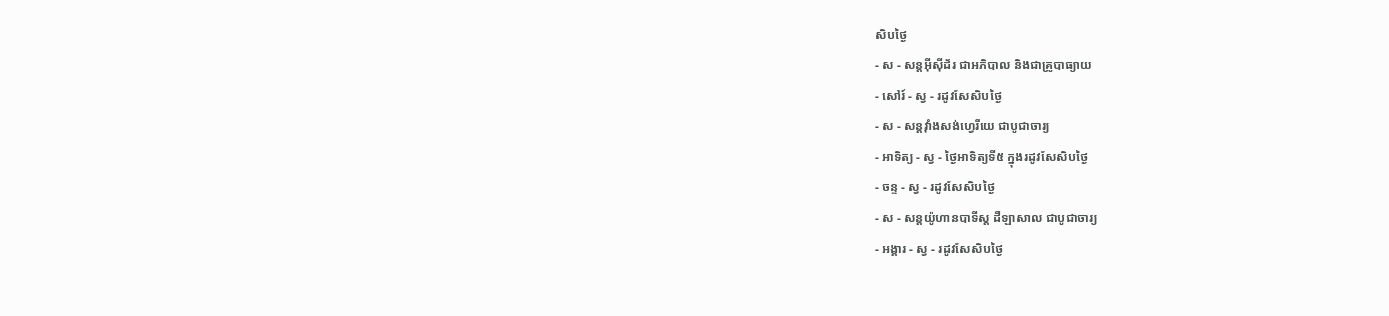សិបថ្ងៃ
- ស - សន្ដអ៊ីស៊ីដ័រ ជាអភិបាល និងជាគ្រូបាធ្យាយ
- សៅរ៍ - ស្វ - រដូវសែសិបថ្ងៃ
- ស - សន្ដវ៉ាំងសង់ហ្វេរីយេ ជាបូជាចារ្យ
- អាទិត្យ - ស្វ - ថ្ងៃអាទិត្យទី៥ ក្នុងរដូវសែសិបថ្ងៃ
- ចន្ទ - ស្វ - រដូវសែសិបថ្ងៃ
- ស - សន្ដយ៉ូហានបាទីស្ដ ដឺឡាសាល ជាបូជាចារ្យ
- អង្គារ - ស្វ - រដូវសែសិបថ្ងៃ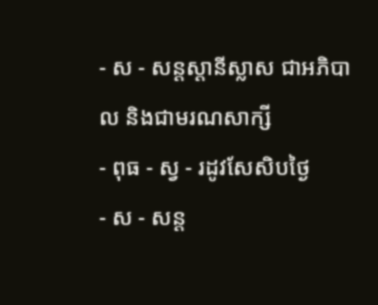- ស - សន្ដស្ដានីស្លាស ជាអភិបាល និងជាមរណសាក្សី
- ពុធ - ស្វ - រដូវសែសិបថ្ងៃ
- ស - សន្ដ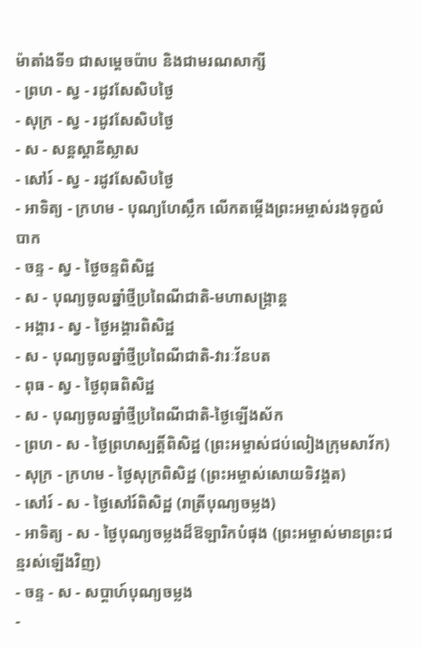ម៉ាតាំងទី១ ជាសម្ដេចប៉ាប និងជាមរណសាក្សី
- ព្រហ - ស្វ - រដូវសែសិបថ្ងៃ
- សុក្រ - ស្វ - រដូវសែសិបថ្ងៃ
- ស - សន្ដស្ដានីស្លាស
- សៅរ៍ - ស្វ - រដូវសែសិបថ្ងៃ
- អាទិត្យ - ក្រហម - បុណ្យហែស្លឹក លើកតម្កើងព្រះអម្ចាស់រងទុក្ខលំបាក
- ចន្ទ - ស្វ - ថ្ងៃចន្ទពិសិដ្ឋ
- ស - បុណ្យចូលឆ្នាំថ្មីប្រពៃណីជាតិ-មហាសង្រ្កាន្ដ
- អង្គារ - ស្វ - ថ្ងៃអង្គារពិសិដ្ឋ
- ស - បុណ្យចូលឆ្នាំថ្មីប្រពៃណីជាតិ-វារៈវ័នបត
- ពុធ - ស្វ - ថ្ងៃពុធពិសិដ្ឋ
- ស - បុណ្យចូលឆ្នាំថ្មីប្រពៃណីជាតិ-ថ្ងៃឡើងស័ក
- ព្រហ - ស - ថ្ងៃព្រហស្បត្ដិ៍ពិសិដ្ឋ (ព្រះអម្ចាស់ជប់លៀងក្រុមសាវ័ក)
- សុក្រ - ក្រហម - ថ្ងៃសុក្រពិសិដ្ឋ (ព្រះអម្ចាស់សោយទិវង្គត)
- សៅរ៍ - ស - ថ្ងៃសៅរ៍ពិសិដ្ឋ (រាត្រីបុណ្យចម្លង)
- អាទិត្យ - ស - ថ្ងៃបុណ្យចម្លងដ៏ឱឡារិកបំផុង (ព្រះអម្ចាស់មានព្រះជន្មរស់ឡើងវិញ)
- ចន្ទ - ស - សប្ដាហ៍បុណ្យចម្លង
-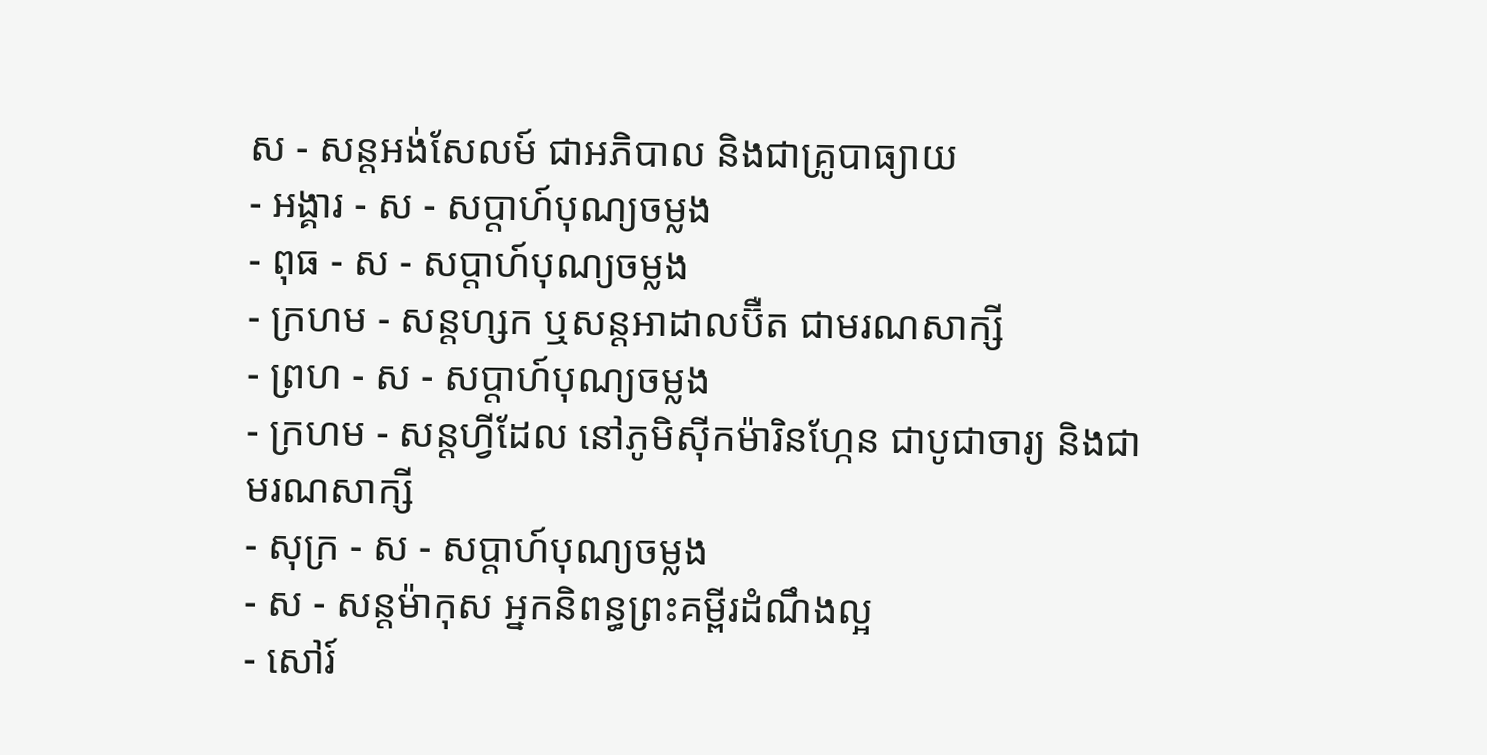ស - សន្ដអង់សែលម៍ ជាអភិបាល និងជាគ្រូបាធ្យាយ
- អង្គារ - ស - សប្ដាហ៍បុណ្យចម្លង
- ពុធ - ស - សប្ដាហ៍បុណ្យចម្លង
- ក្រហម - សន្ដហ្សក ឬសន្ដអាដាលប៊ឺត ជាមរណសាក្សី
- ព្រហ - ស - សប្ដាហ៍បុណ្យចម្លង
- ក្រហម - សន្ដហ្វីដែល នៅភូមិស៊ីកម៉ារិនហ្កែន ជាបូជាចារ្យ និងជាមរណសាក្សី
- សុក្រ - ស - សប្ដាហ៍បុណ្យចម្លង
- ស - សន្ដម៉ាកុស អ្នកនិពន្ធព្រះគម្ពីរដំណឹងល្អ
- សៅរ៍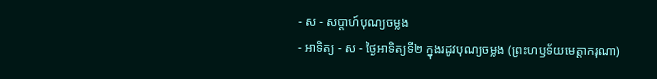- ស - សប្ដាហ៍បុណ្យចម្លង
- អាទិត្យ - ស - ថ្ងៃអាទិត្យទី២ ក្នុងរដូវបុណ្យចម្លង (ព្រះហឫទ័យមេត្ដាករុណា)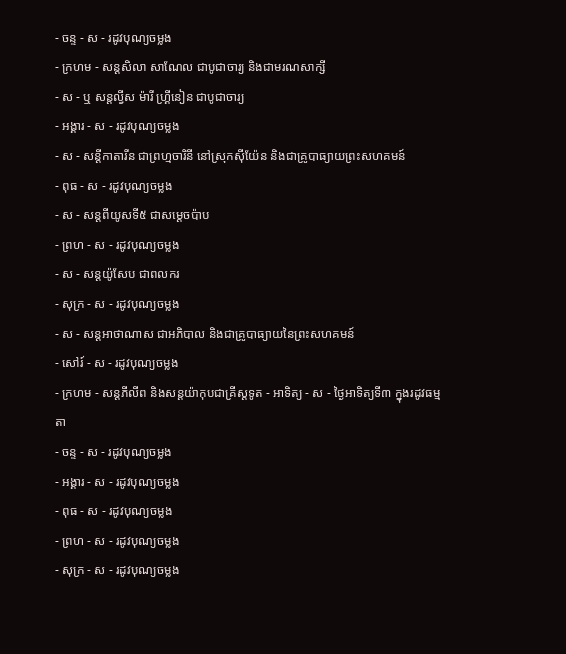- ចន្ទ - ស - រដូវបុណ្យចម្លង
- ក្រហម - សន្ដសិលា សាណែល ជាបូជាចារ្យ និងជាមរណសាក្សី
- ស - ឬ សន្ដល្វីស ម៉ារី ហ្គ្រីនៀន ជាបូជាចារ្យ
- អង្គារ - ស - រដូវបុណ្យចម្លង
- ស - សន្ដីកាតារីន ជាព្រហ្មចារិនី នៅស្រុកស៊ីយ៉ែន និងជាគ្រូបាធ្យាយព្រះសហគមន៍
- ពុធ - ស - រដូវបុណ្យចម្លង
- ស - សន្ដពីយូសទី៥ ជាសម្ដេចប៉ាប
- ព្រហ - ស - រដូវបុណ្យចម្លង
- ស - សន្ដយ៉ូសែប ជាពលករ
- សុក្រ - ស - រដូវបុណ្យចម្លង
- ស - សន្ដអាថាណាស ជាអភិបាល និងជាគ្រូបាធ្យាយនៃព្រះសហគមន៍
- សៅរ៍ - ស - រដូវបុណ្យចម្លង
- ក្រហម - សន្ដភីលីព និងសន្ដយ៉ាកុបជាគ្រីស្ដទូត - អាទិត្យ - ស - ថ្ងៃអាទិត្យទី៣ ក្នុងរដូវធម្មតា
- ចន្ទ - ស - រដូវបុណ្យចម្លង
- អង្គារ - ស - រដូវបុណ្យចម្លង
- ពុធ - ស - រដូវបុណ្យចម្លង
- ព្រហ - ស - រដូវបុណ្យចម្លង
- សុក្រ - ស - រដូវបុណ្យចម្លង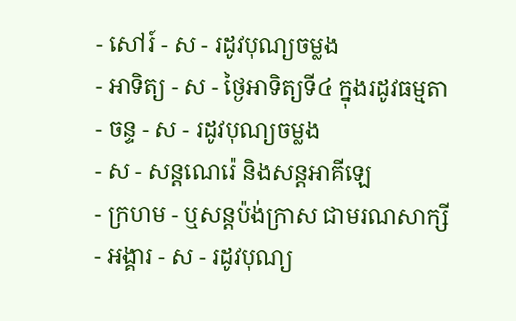- សៅរ៍ - ស - រដូវបុណ្យចម្លង
- អាទិត្យ - ស - ថ្ងៃអាទិត្យទី៤ ក្នុងរដូវធម្មតា
- ចន្ទ - ស - រដូវបុណ្យចម្លង
- ស - សន្ដណេរ៉េ និងសន្ដអាគីឡេ
- ក្រហម - ឬសន្ដប៉ង់ក្រាស ជាមរណសាក្សី
- អង្គារ - ស - រដូវបុណ្យ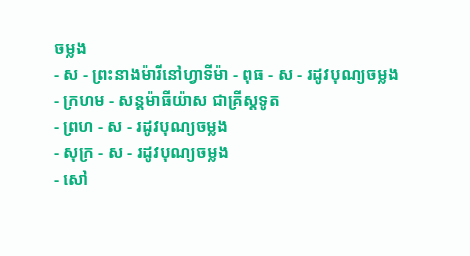ចម្លង
- ស - ព្រះនាងម៉ារីនៅហ្វាទីម៉ា - ពុធ - ស - រដូវបុណ្យចម្លង
- ក្រហម - សន្ដម៉ាធីយ៉ាស ជាគ្រីស្ដទូត
- ព្រហ - ស - រដូវបុណ្យចម្លង
- សុក្រ - ស - រដូវបុណ្យចម្លង
- សៅ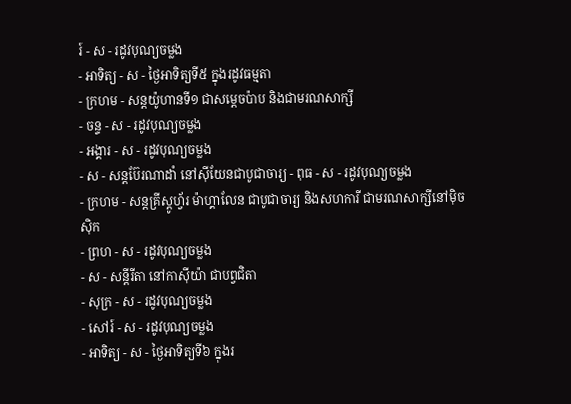រ៍ - ស - រដូវបុណ្យចម្លង
- អាទិត្យ - ស - ថ្ងៃអាទិត្យទី៥ ក្នុងរដូវធម្មតា
- ក្រហម - សន្ដយ៉ូហានទី១ ជាសម្ដេចប៉ាប និងជាមរណសាក្សី
- ចន្ទ - ស - រដូវបុណ្យចម្លង
- អង្គារ - ស - រដូវបុណ្យចម្លង
- ស - សន្ដប៊ែរណាដាំ នៅស៊ីយែនជាបូជាចារ្យ - ពុធ - ស - រដូវបុណ្យចម្លង
- ក្រហម - សន្ដគ្រីស្ដូហ្វ័រ ម៉ាហ្គាលែន ជាបូជាចារ្យ និងសហការី ជាមរណសាក្សីនៅម៉ិចស៊ិក
- ព្រហ - ស - រដូវបុណ្យចម្លង
- ស - សន្ដីរីតា នៅកាស៊ីយ៉ា ជាបព្វជិតា
- សុក្រ - ស - រដូវបុណ្យចម្លង
- សៅរ៍ - ស - រដូវបុណ្យចម្លង
- អាទិត្យ - ស - ថ្ងៃអាទិត្យទី៦ ក្នុងរ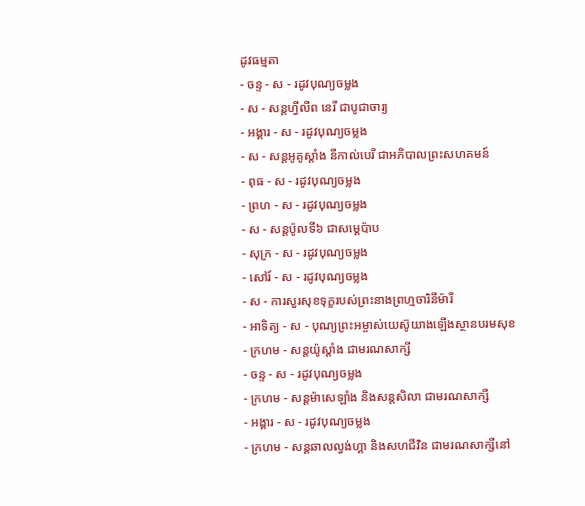ដូវធម្មតា
- ចន្ទ - ស - រដូវបុណ្យចម្លង
- ស - សន្ដហ្វីលីព នេរី ជាបូជាចារ្យ
- អង្គារ - ស - រដូវបុណ្យចម្លង
- ស - សន្ដអូគូស្ដាំង នីកាល់បេរី ជាអភិបាលព្រះសហគមន៍
- ពុធ - ស - រដូវបុណ្យចម្លង
- ព្រហ - ស - រដូវបុណ្យចម្លង
- ស - សន្ដប៉ូលទី៦ ជាសម្ដេប៉ាប
- សុក្រ - ស - រដូវបុណ្យចម្លង
- សៅរ៍ - ស - រដូវបុណ្យចម្លង
- ស - ការសួរសុខទុក្ខរបស់ព្រះនាងព្រហ្មចារិនីម៉ារី
- អាទិត្យ - ស - បុណ្យព្រះអម្ចាស់យេស៊ូយាងឡើងស្ថានបរមសុខ
- ក្រហម - សន្ដយ៉ូស្ដាំង ជាមរណសាក្សី
- ចន្ទ - ស - រដូវបុណ្យចម្លង
- ក្រហម - សន្ដម៉ាសេឡាំង និងសន្ដសិលា ជាមរណសាក្សី
- អង្គារ - ស - រដូវបុណ្យចម្លង
- ក្រហម - សន្ដឆាលល្វង់ហ្គា និងសហជីវិន ជាមរណសាក្សីនៅ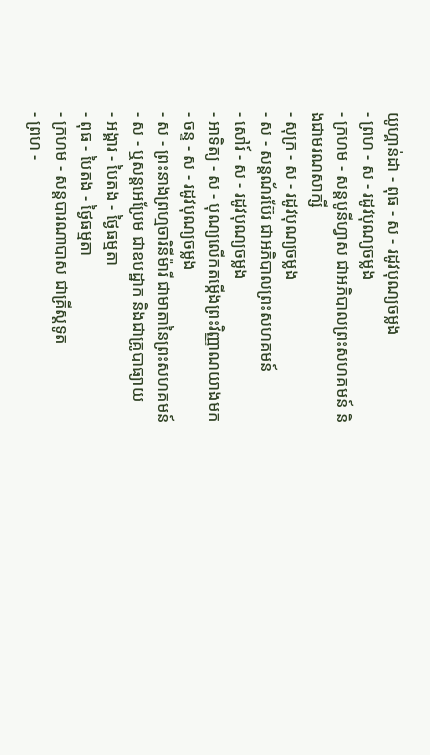យូហ្គាន់ដា - ពុធ - ស - រដូវបុណ្យចម្លង
- ព្រហ - ស - រដូវបុណ្យចម្លង
- ក្រហម - សន្ដបូនីហ្វាស ជាអភិបាលព្រះសហគមន៍ និងជាមរណសាក្សី
- សុក្រ - ស - រដូវបុណ្យចម្លង
- ស - សន្ដណ័រប៊ែរ ជាអភិបាលព្រះសហគមន៍
- សៅរ៍ - ស - រដូវបុណ្យចម្លង
- អាទិត្យ - ស - បុណ្យលើកតម្កើងព្រះវិញ្ញាណយាងមក
- ចន្ទ - ស - រដូវបុណ្យចម្លង
- ស - ព្រះនាងព្រហ្មចារិនីម៉ារី ជាមាតានៃព្រះសហគមន៍
- ស - ឬសន្ដអេប្រែម ជាឧបដ្ឋាក និងជាគ្រូបាធ្យាយ
- អង្គារ - បៃតង - ថ្ងៃធម្មតា
- ពុធ - បៃតង - ថ្ងៃធម្មតា
- ក្រហម - សន្ដបារណាបាស ជាគ្រីស្ដទូត
- ព្រហ -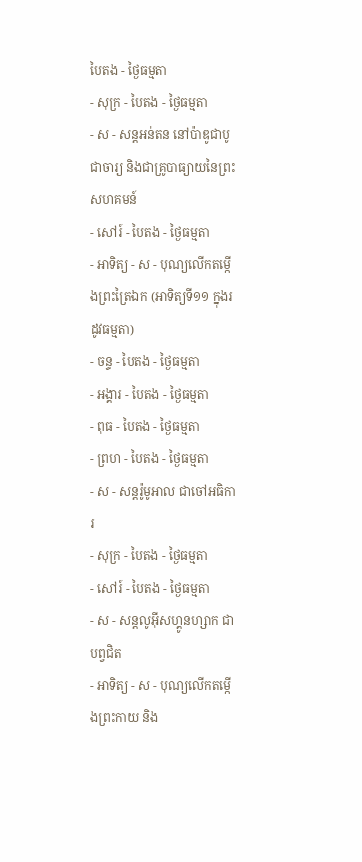បៃតង - ថ្ងៃធម្មតា
- សុក្រ - បៃតង - ថ្ងៃធម្មតា
- ស - សន្ដអន់តន នៅប៉ាឌូជាបូជាចារ្យ និងជាគ្រូបាធ្យាយនៃព្រះសហគមន៍
- សៅរ៍ - បៃតង - ថ្ងៃធម្មតា
- អាទិត្យ - ស - បុណ្យលើកតម្កើងព្រះត្រៃឯក (អាទិត្យទី១១ ក្នុងរដូវធម្មតា)
- ចន្ទ - បៃតង - ថ្ងៃធម្មតា
- អង្គារ - បៃតង - ថ្ងៃធម្មតា
- ពុធ - បៃតង - ថ្ងៃធម្មតា
- ព្រហ - បៃតង - ថ្ងៃធម្មតា
- ស - សន្ដរ៉ូមូអាល ជាចៅអធិការ
- សុក្រ - បៃតង - ថ្ងៃធម្មតា
- សៅរ៍ - បៃតង - ថ្ងៃធម្មតា
- ស - សន្ដលូអ៊ីសហ្គូនហ្សាក ជាបព្វជិត
- អាទិត្យ - ស - បុណ្យលើកតម្កើងព្រះកាយ និង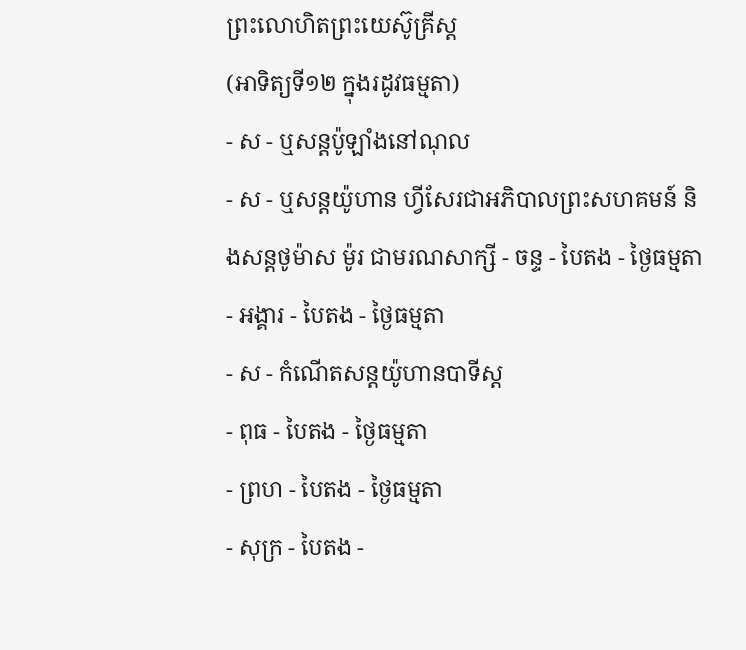ព្រះលោហិតព្រះយេស៊ូគ្រីស្ដ
(អាទិត្យទី១២ ក្នុងរដូវធម្មតា)
- ស - ឬសន្ដប៉ូឡាំងនៅណុល
- ស - ឬសន្ដយ៉ូហាន ហ្វីសែរជាអភិបាលព្រះសហគមន៍ និងសន្ដថូម៉ាស ម៉ូរ ជាមរណសាក្សី - ចន្ទ - បៃតង - ថ្ងៃធម្មតា
- អង្គារ - បៃតង - ថ្ងៃធម្មតា
- ស - កំណើតសន្ដយ៉ូហានបាទីស្ដ
- ពុធ - បៃតង - ថ្ងៃធម្មតា
- ព្រហ - បៃតង - ថ្ងៃធម្មតា
- សុក្រ - បៃតង -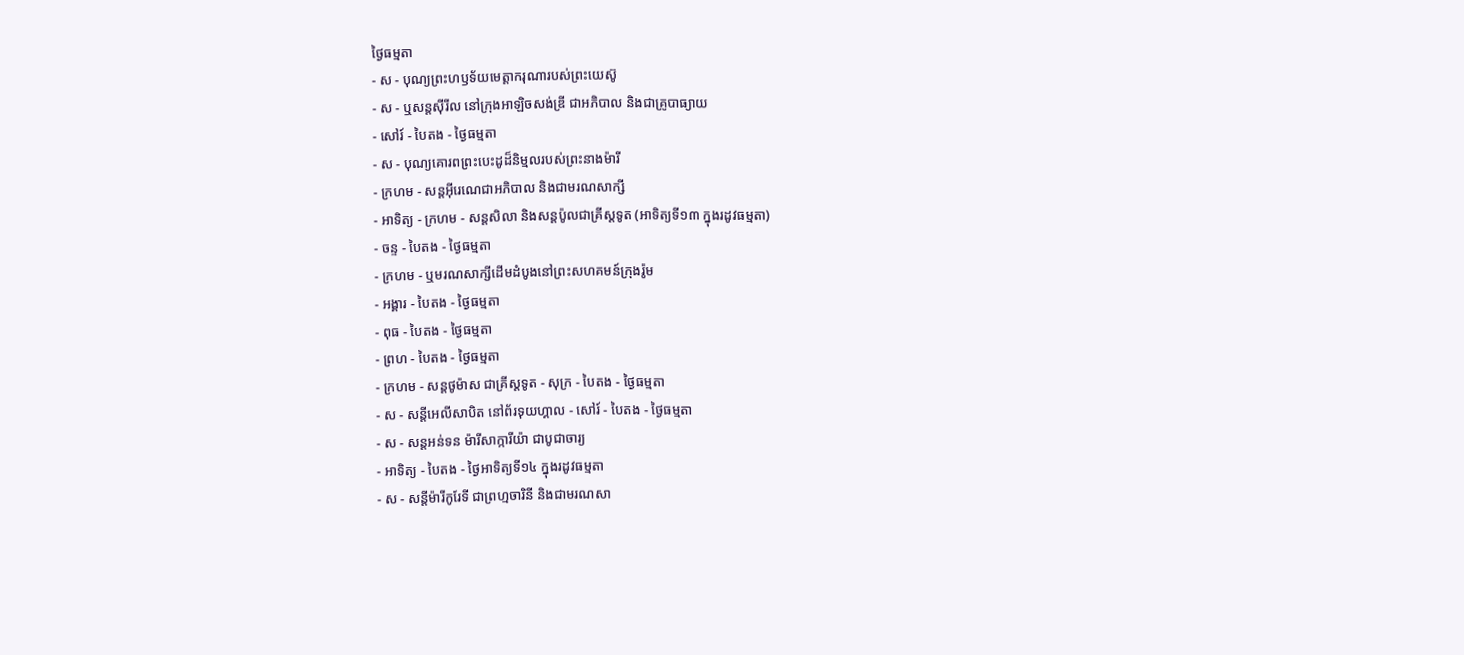ថ្ងៃធម្មតា
- ស - បុណ្យព្រះហឫទ័យមេត្ដាករុណារបស់ព្រះយេស៊ូ
- ស - ឬសន្ដស៊ីរីល នៅក្រុងអាឡិចសង់ឌ្រី ជាអភិបាល និងជាគ្រូបាធ្យាយ
- សៅរ៍ - បៃតង - ថ្ងៃធម្មតា
- ស - បុណ្យគោរពព្រះបេះដូដ៏និម្មលរបស់ព្រះនាងម៉ារី
- ក្រហម - សន្ដអ៊ីរេណេជាអភិបាល និងជាមរណសាក្សី
- អាទិត្យ - ក្រហម - សន្ដសិលា និងសន្ដប៉ូលជាគ្រីស្ដទូត (អាទិត្យទី១៣ ក្នុងរដូវធម្មតា)
- ចន្ទ - បៃតង - ថ្ងៃធម្មតា
- ក្រហម - ឬមរណសាក្សីដើមដំបូងនៅព្រះសហគមន៍ក្រុងរ៉ូម
- អង្គារ - បៃតង - ថ្ងៃធម្មតា
- ពុធ - បៃតង - ថ្ងៃធម្មតា
- ព្រហ - បៃតង - ថ្ងៃធម្មតា
- ក្រហម - សន្ដថូម៉ាស ជាគ្រីស្ដទូត - សុក្រ - បៃតង - ថ្ងៃធម្មតា
- ស - សន្ដីអេលីសាបិត នៅព័រទុយហ្គាល - សៅរ៍ - បៃតង - ថ្ងៃធម្មតា
- ស - សន្ដអន់ទន ម៉ារីសាក្ការីយ៉ា ជាបូជាចារ្យ
- អាទិត្យ - បៃតង - ថ្ងៃអាទិត្យទី១៤ ក្នុងរដូវធម្មតា
- ស - សន្ដីម៉ារីកូរែទី ជាព្រហ្មចារិនី និងជាមរណសា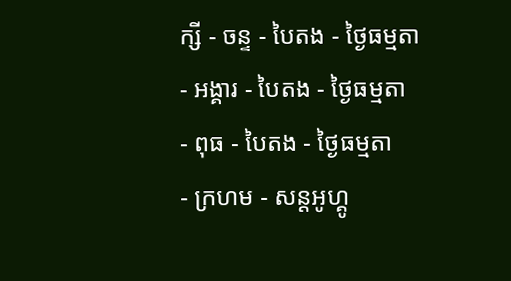ក្សី - ចន្ទ - បៃតង - ថ្ងៃធម្មតា
- អង្គារ - បៃតង - ថ្ងៃធម្មតា
- ពុធ - បៃតង - ថ្ងៃធម្មតា
- ក្រហម - សន្ដអូហ្គូ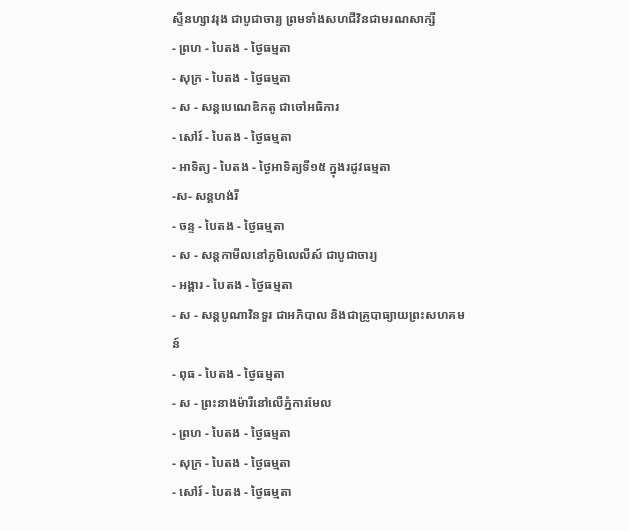ស្ទីនហ្សាវរុង ជាបូជាចារ្យ ព្រមទាំងសហជីវិនជាមរណសាក្សី
- ព្រហ - បៃតង - ថ្ងៃធម្មតា
- សុក្រ - បៃតង - ថ្ងៃធម្មតា
- ស - សន្ដបេណេឌិកតូ ជាចៅអធិការ
- សៅរ៍ - បៃតង - ថ្ងៃធម្មតា
- អាទិត្យ - បៃតង - ថ្ងៃអាទិត្យទី១៥ ក្នុងរដូវធម្មតា
-ស- សន្ដហង់រី
- ចន្ទ - បៃតង - ថ្ងៃធម្មតា
- ស - សន្ដកាមីលនៅភូមិលេលីស៍ ជាបូជាចារ្យ
- អង្គារ - បៃតង - ថ្ងៃធម្មតា
- ស - សន្ដបូណាវិនទួរ ជាអភិបាល និងជាគ្រូបាធ្យាយព្រះសហគមន៍
- ពុធ - បៃតង - ថ្ងៃធម្មតា
- ស - ព្រះនាងម៉ារីនៅលើភ្នំការមែល
- ព្រហ - បៃតង - ថ្ងៃធម្មតា
- សុក្រ - បៃតង - ថ្ងៃធម្មតា
- សៅរ៍ - បៃតង - ថ្ងៃធម្មតា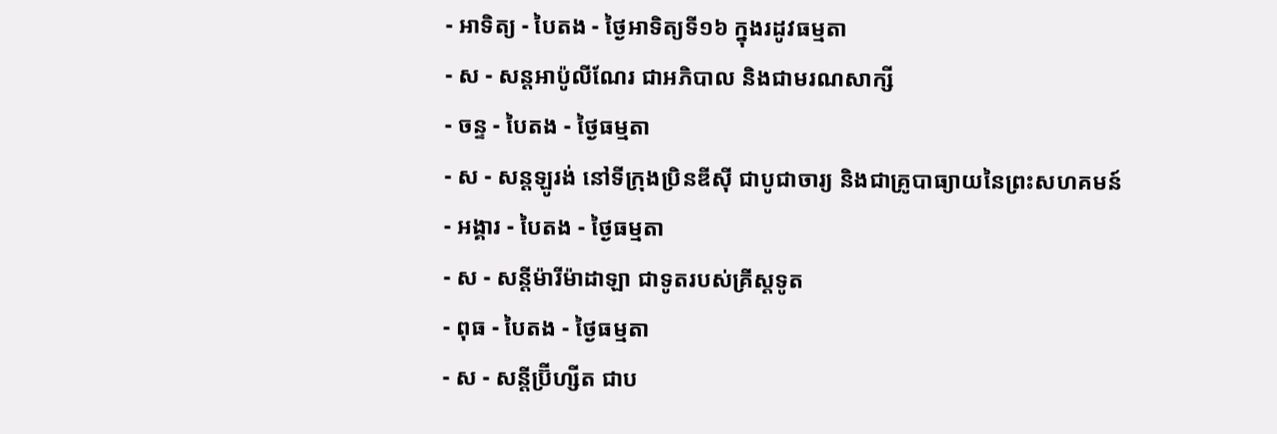- អាទិត្យ - បៃតង - ថ្ងៃអាទិត្យទី១៦ ក្នុងរដូវធម្មតា
- ស - សន្ដអាប៉ូលីណែរ ជាអភិបាល និងជាមរណសាក្សី
- ចន្ទ - បៃតង - ថ្ងៃធម្មតា
- ស - សន្ដឡូរង់ នៅទីក្រុងប្រិនឌីស៊ី ជាបូជាចារ្យ និងជាគ្រូបាធ្យាយនៃព្រះសហគមន៍
- អង្គារ - បៃតង - ថ្ងៃធម្មតា
- ស - សន្ដីម៉ារីម៉ាដាឡា ជាទូតរបស់គ្រីស្ដទូត
- ពុធ - បៃតង - ថ្ងៃធម្មតា
- ស - សន្ដីប្រ៊ីហ្សីត ជាប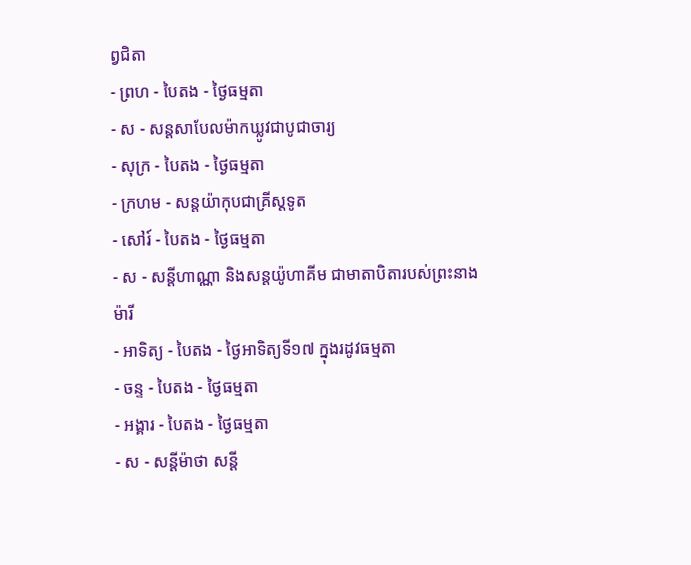ព្វជិតា
- ព្រហ - បៃតង - ថ្ងៃធម្មតា
- ស - សន្ដសាបែលម៉ាកឃ្លូវជាបូជាចារ្យ
- សុក្រ - បៃតង - ថ្ងៃធម្មតា
- ក្រហម - សន្ដយ៉ាកុបជាគ្រីស្ដទូត
- សៅរ៍ - បៃតង - ថ្ងៃធម្មតា
- ស - សន្ដីហាណ្ណា និងសន្ដយ៉ូហាគីម ជាមាតាបិតារបស់ព្រះនាងម៉ារី
- អាទិត្យ - បៃតង - ថ្ងៃអាទិត្យទី១៧ ក្នុងរដូវធម្មតា
- ចន្ទ - បៃតង - ថ្ងៃធម្មតា
- អង្គារ - បៃតង - ថ្ងៃធម្មតា
- ស - សន្ដីម៉ាថា សន្ដី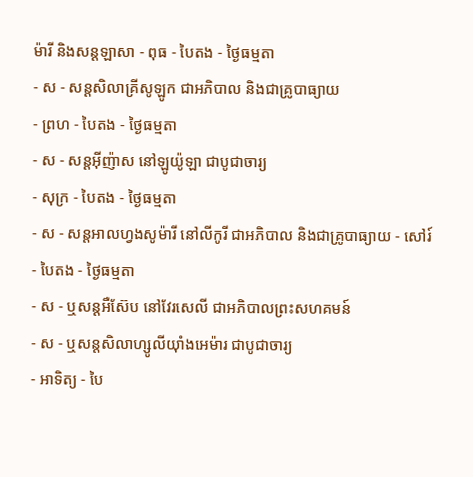ម៉ារី និងសន្ដឡាសា - ពុធ - បៃតង - ថ្ងៃធម្មតា
- ស - សន្ដសិលាគ្រីសូឡូក ជាអភិបាល និងជាគ្រូបាធ្យាយ
- ព្រហ - បៃតង - ថ្ងៃធម្មតា
- ស - សន្ដអ៊ីញ៉ាស នៅឡូយ៉ូឡា ជាបូជាចារ្យ
- សុក្រ - បៃតង - ថ្ងៃធម្មតា
- ស - សន្ដអាលហ្វងសូម៉ារី នៅលីកូរី ជាអភិបាល និងជាគ្រូបាធ្យាយ - សៅរ៍ - បៃតង - ថ្ងៃធម្មតា
- ស - ឬសន្ដអឺស៊ែប នៅវែរសេលី ជាអភិបាលព្រះសហគមន៍
- ស - ឬសន្ដសិលាហ្សូលីយ៉ាំងអេម៉ារ ជាបូជាចារ្យ
- អាទិត្យ - បៃ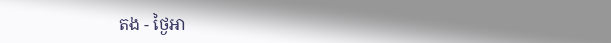តង - ថ្ងៃអា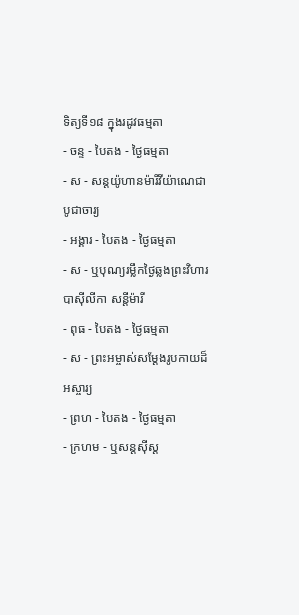ទិត្យទី១៨ ក្នុងរដូវធម្មតា
- ចន្ទ - បៃតង - ថ្ងៃធម្មតា
- ស - សន្ដយ៉ូហានម៉ារីវីយ៉ាណេជាបូជាចារ្យ
- អង្គារ - បៃតង - ថ្ងៃធម្មតា
- ស - ឬបុណ្យរម្លឹកថ្ងៃឆ្លងព្រះវិហារបាស៊ីលីកា សន្ដីម៉ារី
- ពុធ - បៃតង - ថ្ងៃធម្មតា
- ស - ព្រះអម្ចាស់សម្ដែងរូបកាយដ៏អស្ចារ្យ
- ព្រហ - បៃតង - ថ្ងៃធម្មតា
- ក្រហម - ឬសន្ដស៊ីស្ដ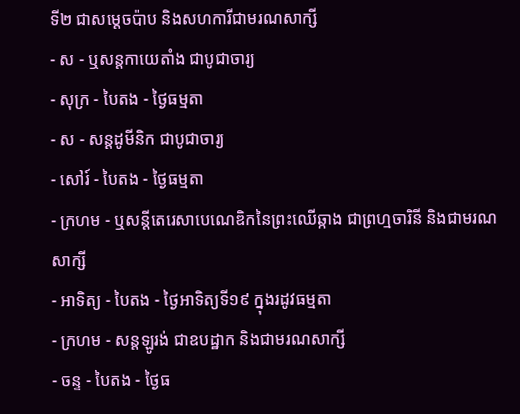ទី២ ជាសម្ដេចប៉ាប និងសហការីជាមរណសាក្សី
- ស - ឬសន្ដកាយេតាំង ជាបូជាចារ្យ
- សុក្រ - បៃតង - ថ្ងៃធម្មតា
- ស - សន្ដដូមីនិក ជាបូជាចារ្យ
- សៅរ៍ - បៃតង - ថ្ងៃធម្មតា
- ក្រហម - ឬសន្ដីតេរេសាបេណេឌិកនៃព្រះឈើឆ្កាង ជាព្រហ្មចារិនី និងជាមរណសាក្សី
- អាទិត្យ - បៃតង - ថ្ងៃអាទិត្យទី១៩ ក្នុងរដូវធម្មតា
- ក្រហម - សន្ដឡូរង់ ជាឧបដ្ឋាក និងជាមរណសាក្សី
- ចន្ទ - បៃតង - ថ្ងៃធ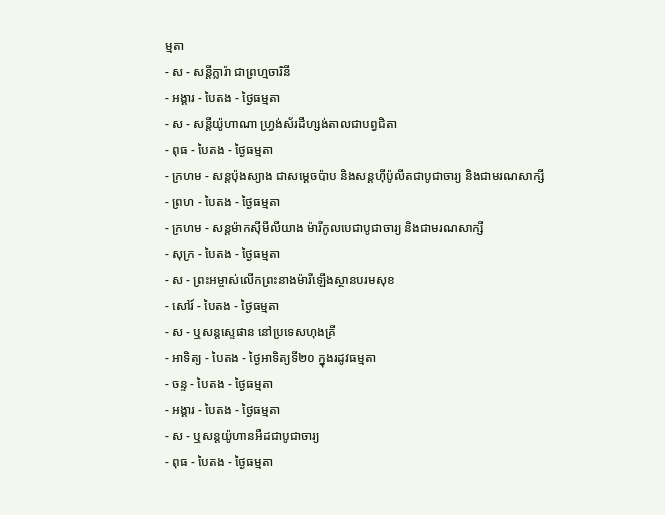ម្មតា
- ស - សន្ដីក្លារ៉ា ជាព្រហ្មចារិនី
- អង្គារ - បៃតង - ថ្ងៃធម្មតា
- ស - សន្ដីយ៉ូហាណា ហ្វ្រង់ស័រដឺហ្សង់តាលជាបព្វជិតា
- ពុធ - បៃតង - ថ្ងៃធម្មតា
- ក្រហម - សន្ដប៉ុងស្យាង ជាសម្ដេចប៉ាប និងសន្ដហ៊ីប៉ូលីតជាបូជាចារ្យ និងជាមរណសាក្សី
- ព្រហ - បៃតង - ថ្ងៃធម្មតា
- ក្រហម - សន្ដម៉ាកស៊ីមីលីយាង ម៉ារីកូលបេជាបូជាចារ្យ និងជាមរណសាក្សី
- សុក្រ - បៃតង - ថ្ងៃធម្មតា
- ស - ព្រះអម្ចាស់លើកព្រះនាងម៉ារីឡើងស្ថានបរមសុខ
- សៅរ៍ - បៃតង - ថ្ងៃធម្មតា
- ស - ឬសន្ដស្ទេផាន នៅប្រទេសហុងគ្រី
- អាទិត្យ - បៃតង - ថ្ងៃអាទិត្យទី២០ ក្នុងរដូវធម្មតា
- ចន្ទ - បៃតង - ថ្ងៃធម្មតា
- អង្គារ - បៃតង - ថ្ងៃធម្មតា
- ស - ឬសន្ដយ៉ូហានអឺដជាបូជាចារ្យ
- ពុធ - បៃតង - ថ្ងៃធម្មតា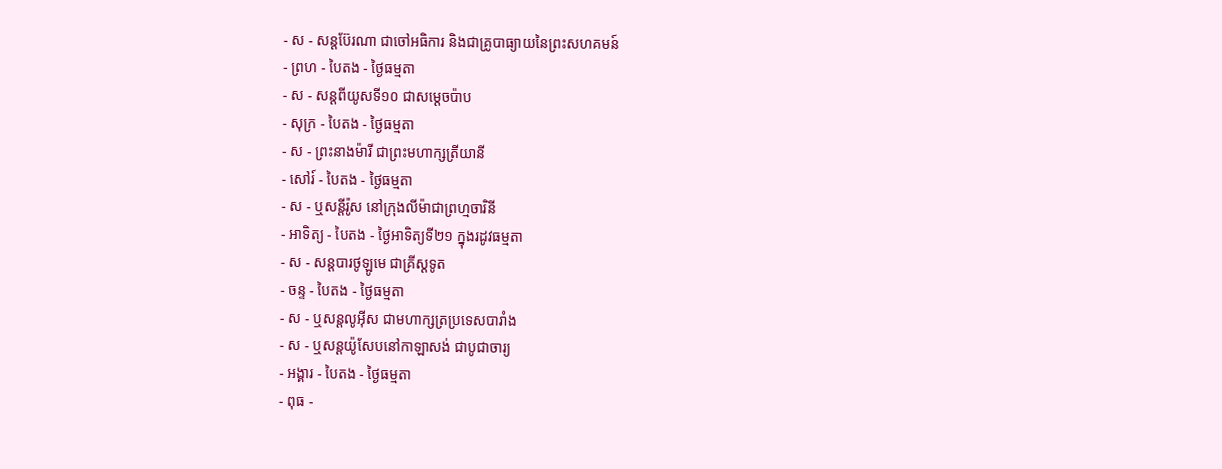- ស - សន្ដប៊ែរណា ជាចៅអធិការ និងជាគ្រូបាធ្យាយនៃព្រះសហគមន៍
- ព្រហ - បៃតង - ថ្ងៃធម្មតា
- ស - សន្ដពីយូសទី១០ ជាសម្ដេចប៉ាប
- សុក្រ - បៃតង - ថ្ងៃធម្មតា
- ស - ព្រះនាងម៉ារី ជាព្រះមហាក្សត្រីយានី
- សៅរ៍ - បៃតង - ថ្ងៃធម្មតា
- ស - ឬសន្ដីរ៉ូស នៅក្រុងលីម៉ាជាព្រហ្មចារិនី
- អាទិត្យ - បៃតង - ថ្ងៃអាទិត្យទី២១ ក្នុងរដូវធម្មតា
- ស - សន្ដបារថូឡូមេ ជាគ្រីស្ដទូត
- ចន្ទ - បៃតង - ថ្ងៃធម្មតា
- ស - ឬសន្ដលូអ៊ីស ជាមហាក្សត្រប្រទេសបារាំង
- ស - ឬសន្ដយ៉ូសែបនៅកាឡាសង់ ជាបូជាចារ្យ
- អង្គារ - បៃតង - ថ្ងៃធម្មតា
- ពុធ -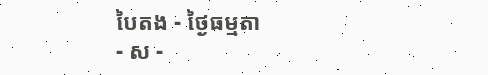បៃតង - ថ្ងៃធម្មតា
- ស -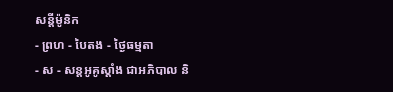សន្ដីម៉ូនិក
- ព្រហ - បៃតង - ថ្ងៃធម្មតា
- ស - សន្ដអូគូស្ដាំង ជាអភិបាល និ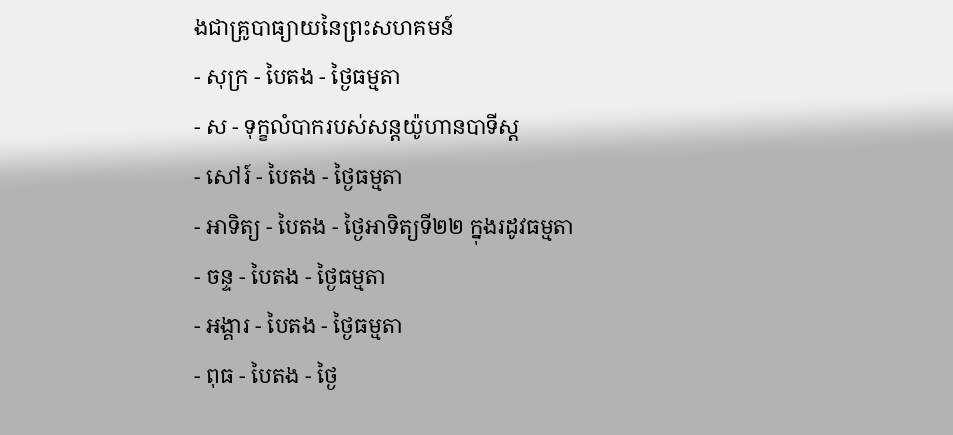ងជាគ្រូបាធ្យាយនៃព្រះសហគមន៍
- សុក្រ - បៃតង - ថ្ងៃធម្មតា
- ស - ទុក្ខលំបាករបស់សន្ដយ៉ូហានបាទីស្ដ
- សៅរ៍ - បៃតង - ថ្ងៃធម្មតា
- អាទិត្យ - បៃតង - ថ្ងៃអាទិត្យទី២២ ក្នុងរដូវធម្មតា
- ចន្ទ - បៃតង - ថ្ងៃធម្មតា
- អង្គារ - បៃតង - ថ្ងៃធម្មតា
- ពុធ - បៃតង - ថ្ងៃ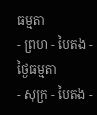ធម្មតា
- ព្រហ - បៃតង - ថ្ងៃធម្មតា
- សុក្រ - បៃតង -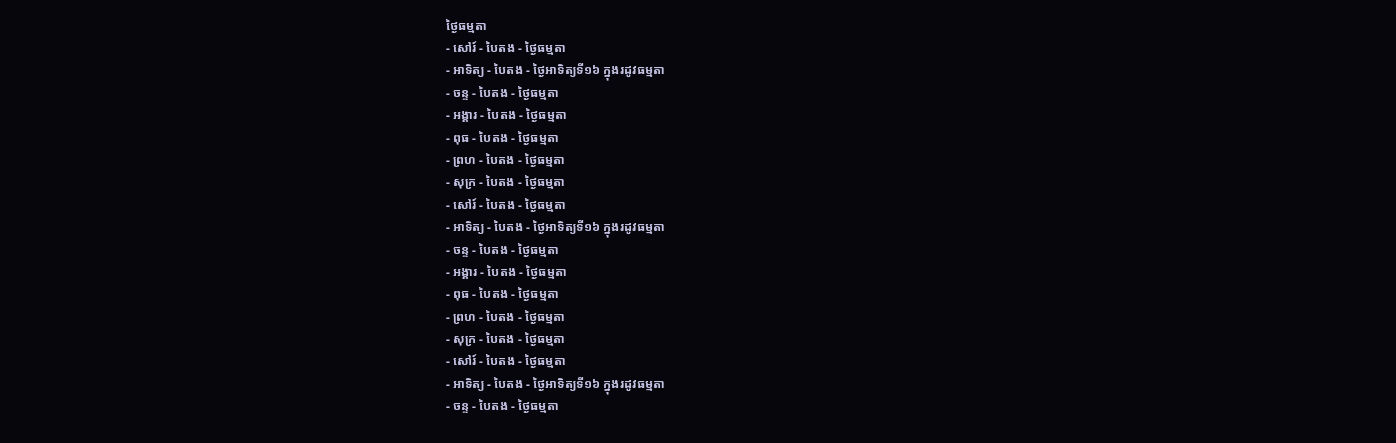ថ្ងៃធម្មតា
- សៅរ៍ - បៃតង - ថ្ងៃធម្មតា
- អាទិត្យ - បៃតង - ថ្ងៃអាទិត្យទី១៦ ក្នុងរដូវធម្មតា
- ចន្ទ - បៃតង - ថ្ងៃធម្មតា
- អង្គារ - បៃតង - ថ្ងៃធម្មតា
- ពុធ - បៃតង - ថ្ងៃធម្មតា
- ព្រហ - បៃតង - ថ្ងៃធម្មតា
- សុក្រ - បៃតង - ថ្ងៃធម្មតា
- សៅរ៍ - បៃតង - ថ្ងៃធម្មតា
- អាទិត្យ - បៃតង - ថ្ងៃអាទិត្យទី១៦ ក្នុងរដូវធម្មតា
- ចន្ទ - បៃតង - ថ្ងៃធម្មតា
- អង្គារ - បៃតង - ថ្ងៃធម្មតា
- ពុធ - បៃតង - ថ្ងៃធម្មតា
- ព្រហ - បៃតង - ថ្ងៃធម្មតា
- សុក្រ - បៃតង - ថ្ងៃធម្មតា
- សៅរ៍ - បៃតង - ថ្ងៃធម្មតា
- អាទិត្យ - បៃតង - ថ្ងៃអាទិត្យទី១៦ ក្នុងរដូវធម្មតា
- ចន្ទ - បៃតង - ថ្ងៃធម្មតា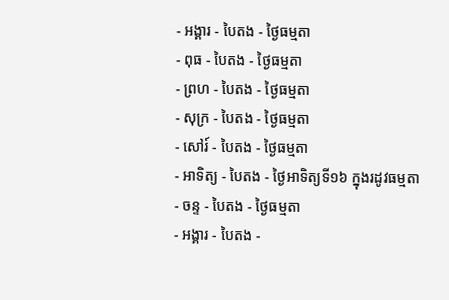- អង្គារ - បៃតង - ថ្ងៃធម្មតា
- ពុធ - បៃតង - ថ្ងៃធម្មតា
- ព្រហ - បៃតង - ថ្ងៃធម្មតា
- សុក្រ - បៃតង - ថ្ងៃធម្មតា
- សៅរ៍ - បៃតង - ថ្ងៃធម្មតា
- អាទិត្យ - បៃតង - ថ្ងៃអាទិត្យទី១៦ ក្នុងរដូវធម្មតា
- ចន្ទ - បៃតង - ថ្ងៃធម្មតា
- អង្គារ - បៃតង -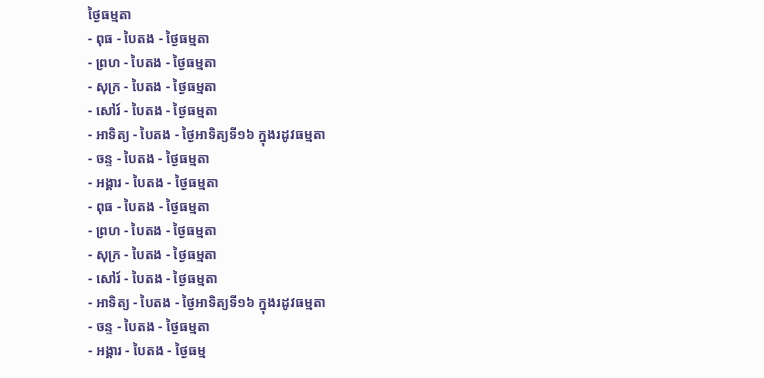ថ្ងៃធម្មតា
- ពុធ - បៃតង - ថ្ងៃធម្មតា
- ព្រហ - បៃតង - ថ្ងៃធម្មតា
- សុក្រ - បៃតង - ថ្ងៃធម្មតា
- សៅរ៍ - បៃតង - ថ្ងៃធម្មតា
- អាទិត្យ - បៃតង - ថ្ងៃអាទិត្យទី១៦ ក្នុងរដូវធម្មតា
- ចន្ទ - បៃតង - ថ្ងៃធម្មតា
- អង្គារ - បៃតង - ថ្ងៃធម្មតា
- ពុធ - បៃតង - ថ្ងៃធម្មតា
- ព្រហ - បៃតង - ថ្ងៃធម្មតា
- សុក្រ - បៃតង - ថ្ងៃធម្មតា
- សៅរ៍ - បៃតង - ថ្ងៃធម្មតា
- អាទិត្យ - បៃតង - ថ្ងៃអាទិត្យទី១៦ ក្នុងរដូវធម្មតា
- ចន្ទ - បៃតង - ថ្ងៃធម្មតា
- អង្គារ - បៃតង - ថ្ងៃធម្ម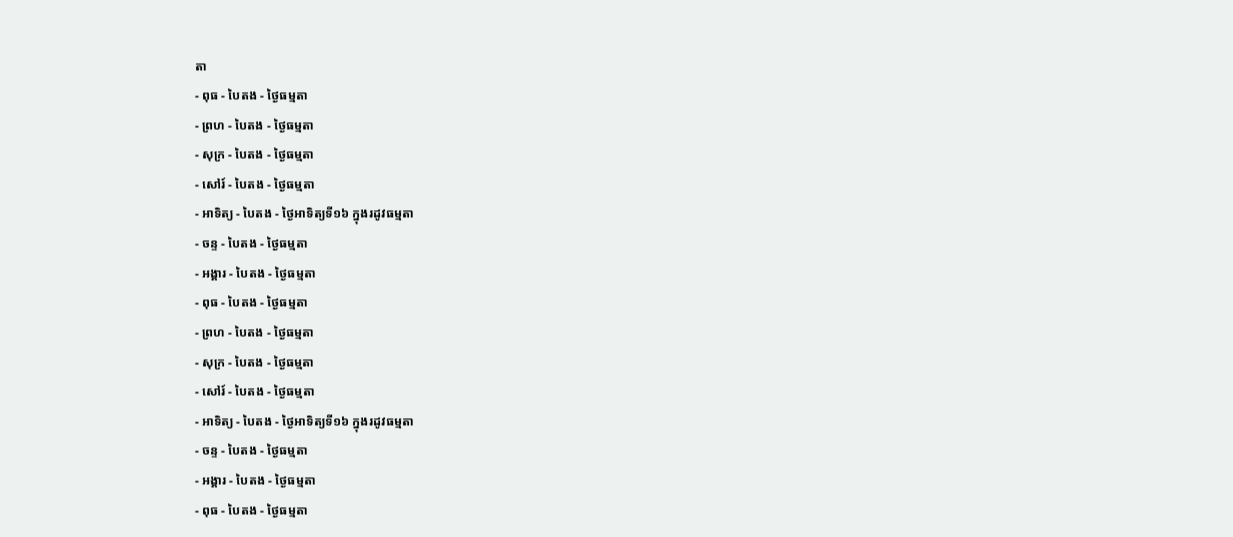តា
- ពុធ - បៃតង - ថ្ងៃធម្មតា
- ព្រហ - បៃតង - ថ្ងៃធម្មតា
- សុក្រ - បៃតង - ថ្ងៃធម្មតា
- សៅរ៍ - បៃតង - ថ្ងៃធម្មតា
- អាទិត្យ - បៃតង - ថ្ងៃអាទិត្យទី១៦ ក្នុងរដូវធម្មតា
- ចន្ទ - បៃតង - ថ្ងៃធម្មតា
- អង្គារ - បៃតង - ថ្ងៃធម្មតា
- ពុធ - បៃតង - ថ្ងៃធម្មតា
- ព្រហ - បៃតង - ថ្ងៃធម្មតា
- សុក្រ - បៃតង - ថ្ងៃធម្មតា
- សៅរ៍ - បៃតង - ថ្ងៃធម្មតា
- អាទិត្យ - បៃតង - ថ្ងៃអាទិត្យទី១៦ ក្នុងរដូវធម្មតា
- ចន្ទ - បៃតង - ថ្ងៃធម្មតា
- អង្គារ - បៃតង - ថ្ងៃធម្មតា
- ពុធ - បៃតង - ថ្ងៃធម្មតា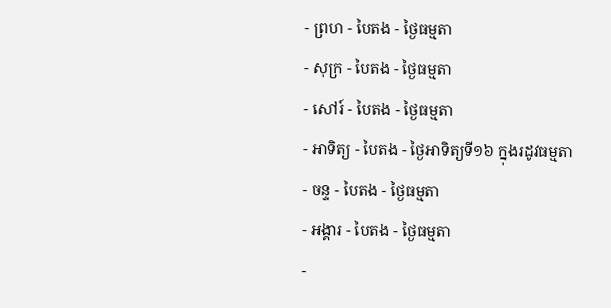- ព្រហ - បៃតង - ថ្ងៃធម្មតា
- សុក្រ - បៃតង - ថ្ងៃធម្មតា
- សៅរ៍ - បៃតង - ថ្ងៃធម្មតា
- អាទិត្យ - បៃតង - ថ្ងៃអាទិត្យទី១៦ ក្នុងរដូវធម្មតា
- ចន្ទ - បៃតង - ថ្ងៃធម្មតា
- អង្គារ - បៃតង - ថ្ងៃធម្មតា
-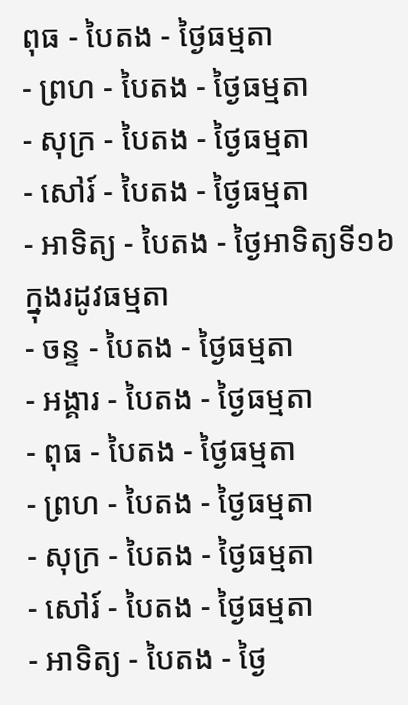ពុធ - បៃតង - ថ្ងៃធម្មតា
- ព្រហ - បៃតង - ថ្ងៃធម្មតា
- សុក្រ - បៃតង - ថ្ងៃធម្មតា
- សៅរ៍ - បៃតង - ថ្ងៃធម្មតា
- អាទិត្យ - បៃតង - ថ្ងៃអាទិត្យទី១៦ ក្នុងរដូវធម្មតា
- ចន្ទ - បៃតង - ថ្ងៃធម្មតា
- អង្គារ - បៃតង - ថ្ងៃធម្មតា
- ពុធ - បៃតង - ថ្ងៃធម្មតា
- ព្រហ - បៃតង - ថ្ងៃធម្មតា
- សុក្រ - បៃតង - ថ្ងៃធម្មតា
- សៅរ៍ - បៃតង - ថ្ងៃធម្មតា
- អាទិត្យ - បៃតង - ថ្ងៃ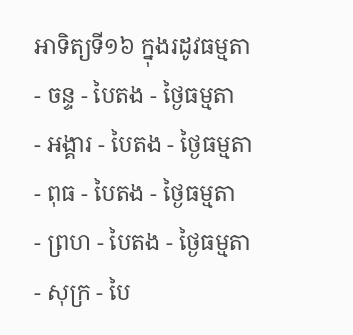អាទិត្យទី១៦ ក្នុងរដូវធម្មតា
- ចន្ទ - បៃតង - ថ្ងៃធម្មតា
- អង្គារ - បៃតង - ថ្ងៃធម្មតា
- ពុធ - បៃតង - ថ្ងៃធម្មតា
- ព្រហ - បៃតង - ថ្ងៃធម្មតា
- សុក្រ - បៃ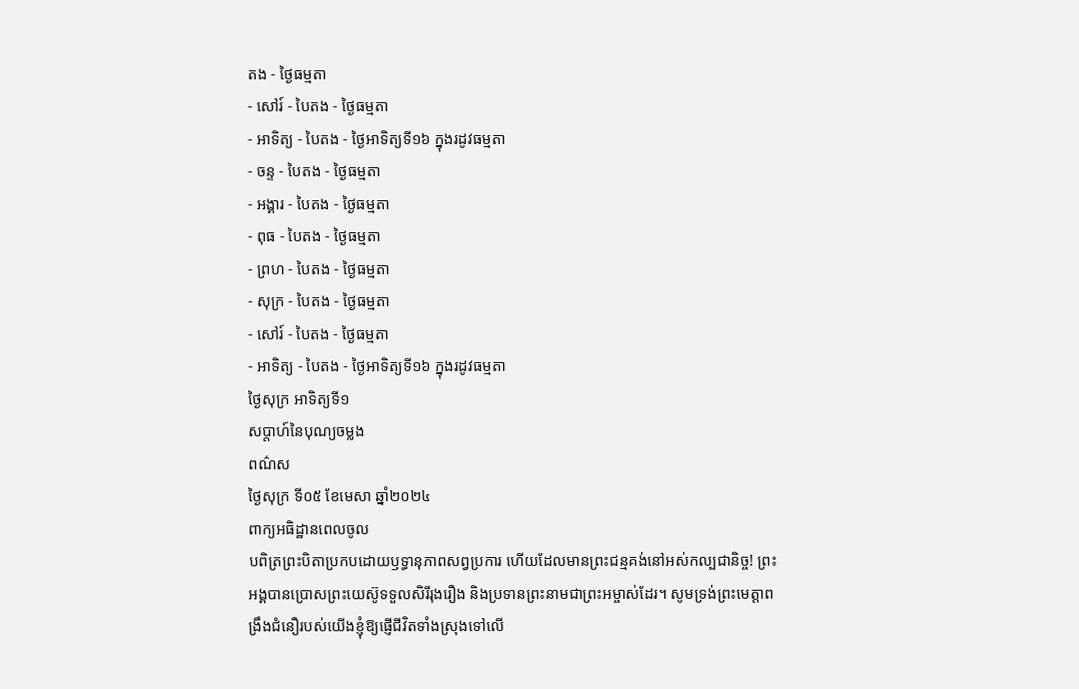តង - ថ្ងៃធម្មតា
- សៅរ៍ - បៃតង - ថ្ងៃធម្មតា
- អាទិត្យ - បៃតង - ថ្ងៃអាទិត្យទី១៦ ក្នុងរដូវធម្មតា
- ចន្ទ - បៃតង - ថ្ងៃធម្មតា
- អង្គារ - បៃតង - ថ្ងៃធម្មតា
- ពុធ - បៃតង - ថ្ងៃធម្មតា
- ព្រហ - បៃតង - ថ្ងៃធម្មតា
- សុក្រ - បៃតង - ថ្ងៃធម្មតា
- សៅរ៍ - បៃតង - ថ្ងៃធម្មតា
- អាទិត្យ - បៃតង - ថ្ងៃអាទិត្យទី១៦ ក្នុងរដូវធម្មតា
ថ្ងៃសុក្រ អាទិត្យទី១
សប្តាហ៍នៃបុណ្យចម្លង
ពណ៌ស
ថ្ងៃសុក្រ ទី០៥ ខែមេសា ឆ្នាំ២០២៤
ពាក្យអធិដ្ឋានពេលចូល
បពិត្រព្រះបិតាប្រកបដោយឫទ្ធានុភាពសព្វប្រការ ហើយដែលមានព្រះជន្មគង់នៅអស់កល្បជានិច្ច! ព្រះអង្គបានប្រោសព្រះយេស៊ូទទួលសិរីរុងរឿង និងប្រទានព្រះនាមជាព្រះអម្ចាស់ដែរ។ សូមទ្រង់ព្រះមេត្តាពង្រឹងជំនឿរបស់យើងខ្ញុំឱ្យផ្ញើជីវិតទាំងស្រុងទៅលើ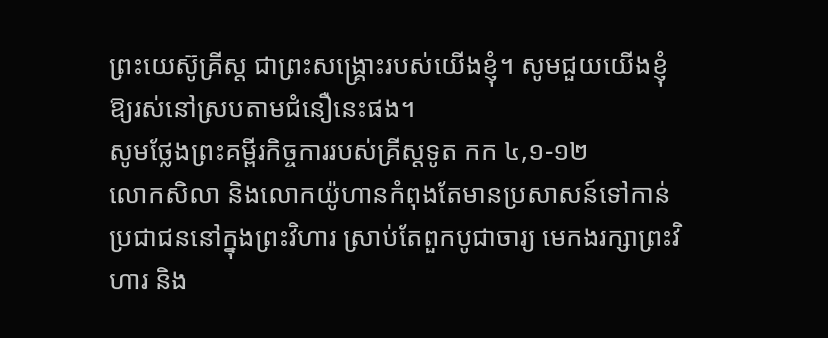ព្រះយេស៊ូគ្រីស្ត ជាព្រះសង្រ្គោះរបស់យើងខ្ញុំ។ សូមជួយយើងខ្ញុំឱ្យរស់នៅស្របតាមជំនឿនេះផង។
សូមថ្លែងព្រះគម្ពីរកិច្ចការរបស់គ្រីស្តទូត កក ៤,១-១២
លោកសិលា និងលោកយ៉ូហានកំពុងតែមានប្រសាសន៍ទៅកាន់ប្រជាជននៅក្នុងព្រះវិហារ ស្រាប់តែពួកបូជាចារ្យ មេកងរក្សាព្រះវិហារ និង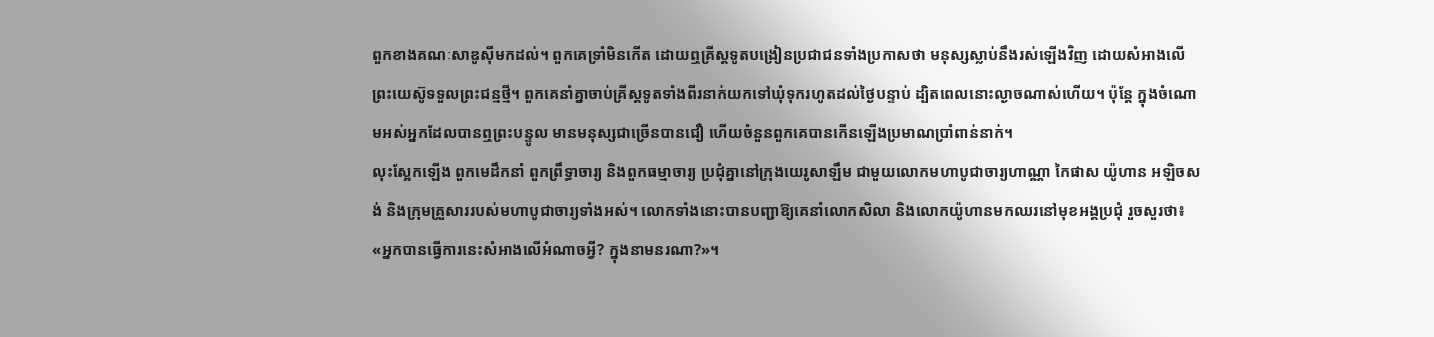ពួកខាងគណៈសាឌូស៊ីមកដល់។ ពួកគេទ្រាំមិនកើត ដោយឮគ្រីស្តទូតបង្រៀនប្រជាជនទាំងប្រកាសថា មនុស្សស្លាប់នឹងរស់ឡើងវិញ ដោយសំអាងលើព្រះយេស៊ូទទួលព្រះជន្មថ្មី។ ពួកគេនាំគ្នាចាប់គ្រីស្តទូតទាំងពីរនាក់យកទៅឃុំទុករហូតដល់ថ្ងៃបន្ទាប់ ដ្បិតពេលនោះល្ងាចណាស់ហើយ។ ប៉ុន្តែ ក្នុងចំណោមអស់អ្នកដែលបានឮព្រះបន្ទូល មានមនុស្សជាច្រើនបានជឿ ហើយចំនួនពួកគេបានកើនឡើងប្រមាណប្រាំពាន់នាក់។
លុះស្អែកឡើង ពួកមេដឹកនាំ ពួកព្រឹទ្ធាចារ្យ និងពួកធម្មាចារ្យ ប្រជុំគ្នានៅក្រុងយេរូសាឡឹម ជាមួយលោកមហាបូជាចារ្យហាណ្ណា កៃផាស យ៉ូហាន អឡិចសង់ និងក្រុមគ្រួសាររបស់មហាបូជាចារ្យទាំងអស់។ លោកទាំងនោះបានបញ្ជាឱ្យគេនាំលោកសិលា និងលោកយ៉ូហានមកឈរនៅមុខអង្គប្រជុំ រួចសួរថា៖ «អ្នកបានធ្វើការនេះសំអាងលើអំណាចអ្វី? ក្នុងនាមនរណា?»។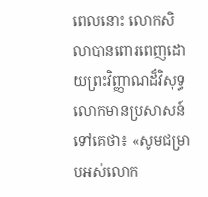ពេលនោះ លោកសិលាបានពោរពេញដោយព្រះវិញ្ញាណដ៏វិសុទ្ធ លោកមានប្រសាសន៍ទៅគេថា៖ «សូមជម្រាបអស់លោក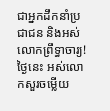ជាអ្នកដឹកនាំប្រជាជន និងអស់លោកព្រឹទ្ធាចារ្យ! ថ្ងៃនេះ អស់លោកសួរចម្លើយ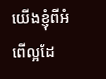យើងខ្ញុំពីអំពើល្អដែ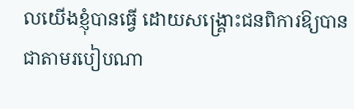លយើងខ្ញុំបានធ្វើ ដោយសង្រ្គោះជនពិការឱ្យបានជាតាមរបៀបណា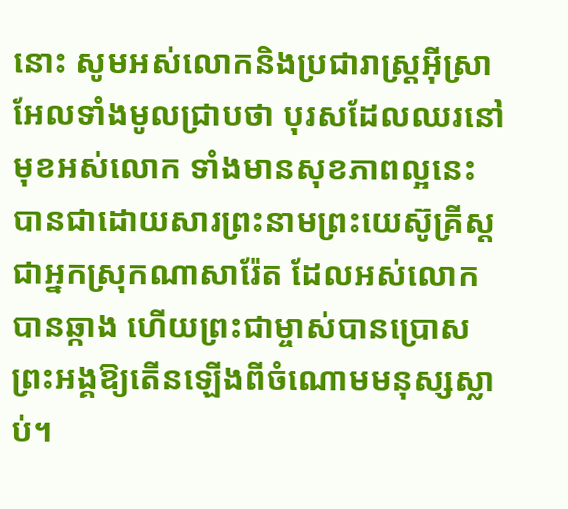នោះ សូមអស់លោកនិងប្រជារាស្រ្តអ៊ីស្រាអែលទាំងមូលជ្រាបថា បុរសដែលឈរនៅមុខអស់លោក ទាំងមានសុខភាពល្អនេះ បានជាដោយសារព្រះនាមព្រះយេស៊ូគ្រីស្ត ជាអ្នកស្រុកណាសារ៉ែត ដែលអស់លោកបានឆ្កាង ហើយព្រះជាម្ចាស់បានប្រោសព្រះអង្គឱ្យតើនឡើងពីចំណោមមនុស្សស្លាប់។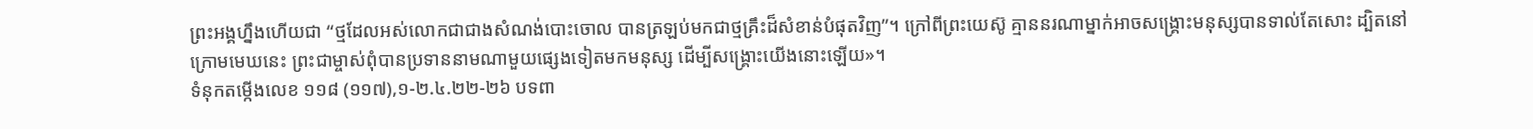ព្រះអង្គហ្នឹងហើយជា “ថ្មដែលអស់លោកជាជាងសំណង់បោះចោល បានត្រឡប់មកជាថ្មគ្រឹះដ៏សំខាន់បំផុតវិញ”។ ក្រៅពីព្រះយេស៊ូ គ្មាននរណាម្នាក់អាចសង្រ្គោះមនុស្សបានទាល់តែសោះ ដ្បិតនៅក្រោមមេឃនេះ ព្រះជាម្ចាស់ពុំបានប្រទាននាមណាមួយផ្សេងទៀតមកមនុស្ស ដើម្បីសង្រ្គោះយើងនោះឡើយ»។
ទំនុកតម្កើងលេខ ១១៨ (១១៧),១-២.៤.២២-២៦ បទពា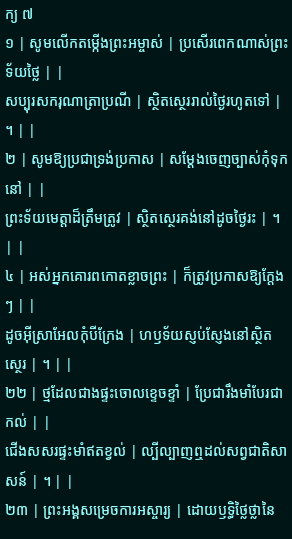ក្យ ៧
១ | សូមលើកតម្កើងព្រះអម្ចាស់ | ប្រសើរពេកណាស់ព្រះទ័យថ្លៃ | |
សប្បុរសករុណាត្រាប្រណី | ស្ថិតស្ថេររាល់ថ្ងៃរហូតទៅ | ។ | |
២ | សូមឱ្យប្រជាទ្រង់ប្រកាស | សម្តែងចេញច្បាស់កុំទុកនៅ | |
ព្រះទ័យមេត្តាដ៏ត្រឹមត្រូវ | ស្ថិតស្ថេរគង់នៅដូចថ្ងៃរះ | ។ | |
៤ | អស់អ្នកគោរពកោតខ្លាចព្រះ | ក៏ត្រូវប្រកាសឱ្យក្តែងៗ | |
ដូចអុីស្រាអែលកុំបីក្រែង | ហឫទ័យស្ញប់ស្ញែងនៅស្ថិតស្ថេរ | ។ | |
២២ | ថ្មដែលជាងផ្ទះចោលខ្ទេចខ្ទាំ | ប្រែជារឹងមាំបែរជាកល់ | |
ជើងសសរផ្ទះមាំឥតខ្វល់ | ល្បីល្បាញឮដល់សព្វជាតិសាសន៍ | ។ | |
២៣ | ព្រះអង្គសម្រេចការអស្ចារ្យ | ដោយឫទ្ធិថ្លៃថ្លានៃ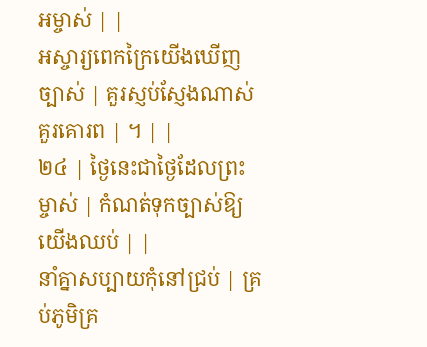អម្ចាស់ | |
អស្ចារ្យពេកក្រៃយើងឃើញច្បាស់ | គួរស្ញប់ស្ញែងណាស់គួរគោរព | ។ | |
២៤ | ថ្ងៃនេះជាថ្ងៃដែលព្រះម្ចាស់ | កំណត់ទុកច្បាស់ឱ្យយើងឈប់ | |
នាំគ្នាសប្បាយកុំនៅជ្រប់ | គ្រប់ភូមិគ្រ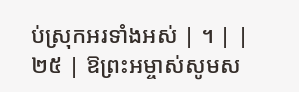ប់ស្រុកអរទាំងអស់ | ។ | |
២៥ | ឱព្រះអម្ចាស់សូមស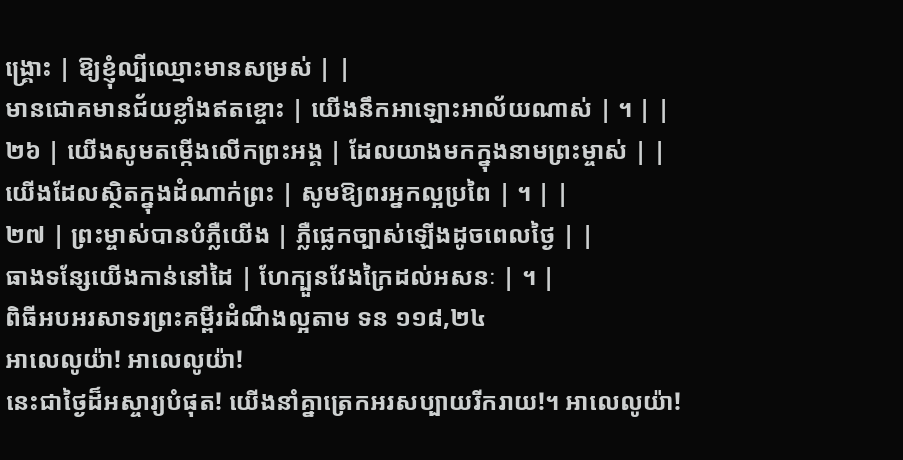ង្រ្គោះ | ឱ្យខ្ញុំល្បីឈ្មោះមានសម្រស់ | |
មានជោគមានជ័យខ្លាំងឥតខ្ចោះ | យើងនឹកអាឡោះអាល័យណាស់ | ។ | |
២៦ | យើងសូមតម្កើងលើកព្រះអង្គ | ដែលយាងមកក្នុងនាមព្រះម្ចាស់ | |
យើងដែលស្ថិតក្នុងដំណាក់ព្រះ | សូមឱ្យពរអ្នកល្អប្រពៃ | ។ | |
២៧ | ព្រះម្ចាស់បានបំភ្លឺយើង | ភ្លឺផ្លេកច្បាស់ឡើងដូចពេលថ្ងៃ | |
ធាងទន្សែយើងកាន់នៅដៃ | ហែក្បួនវែងក្រៃដល់អសនៈ | ។ |
ពិធីអបអរសាទរព្រះគម្ពីរដំណឹងល្អតាម ទន ១១៨,២៤
អាលេលូយ៉ា! អាលេលូយ៉ា!
នេះជាថ្ងៃដ៏អស្ចារ្យបំផុត! យើងនាំគ្នាត្រេកអរសប្បាយរីករាយ!។ អាលេលូយ៉ា!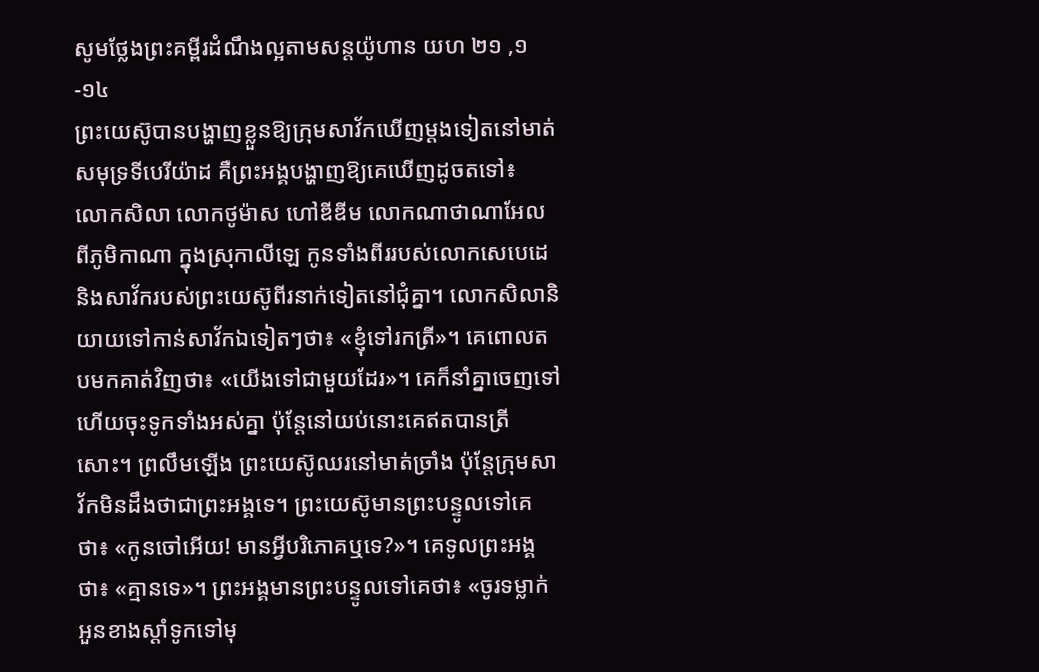សូមថ្លែងព្រះគម្ពីរដំណឹងល្អតាមសន្តយ៉ូហាន យហ ២១ ,១-១៤
ព្រះយេស៊ូបានបង្ហាញខ្លួនឱ្យក្រុមសាវ័កឃើញម្តងទៀតនៅមាត់សមុទ្រទីបេរីយ៉ាដ គឺព្រះអង្គបង្ហាញឱ្យគេឃើញដូចតទៅ៖
លោកសិលា លោកថូម៉ាស ហៅឌីឌីម លោកណាថាណាអែល ពីភូមិកាណា ក្នុងស្រុកាលីឡេ កូនទាំងពីររបស់លោកសេបេដេ និងសាវ័ករបស់ព្រះយេស៊ូពីរនាក់ទៀតនៅជុំគ្នា។ លោកសិលានិយាយទៅកាន់សាវ័កឯទៀតៗថា៖ «ខ្ញុំទៅរកត្រី»។ គេពោលតបមកគាត់វិញថា៖ «យើងទៅជាមួយដែរ»។ គេក៏នាំគ្នាចេញទៅ ហើយចុះទូកទាំងអស់គ្នា ប៉ុន្តែនៅយប់នោះគេឥតបានត្រីសោះ។ ព្រលឹមឡើង ព្រះយេស៊ូឈរនៅមាត់ច្រាំង ប៉ុន្តែក្រុមសាវ័កមិនដឹងថាជាព្រះអង្គទេ។ ព្រះយេស៊ូមានព្រះបន្ទូលទៅគេថា៖ «កូនចៅអើយ! មានអ្វីបរិភោគឬទេ?»។ គេទូលព្រះអង្គថា៖ «គ្មានទេ»។ ព្រះអង្គមានព្រះបន្ទូលទៅគេថា៖ «ចូរទម្លាក់អួនខាងស្តាំទូកទៅមុ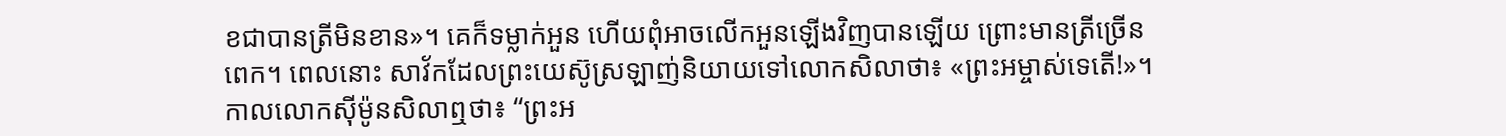ខជាបានត្រីមិនខាន»។ គេក៏ទម្លាក់អួន ហើយពុំអាចលើកអួនឡើងវិញបានឡើយ ព្រោះមានត្រីច្រើនពេក។ ពេលនោះ សាវ័កដែលព្រះយេស៊ូស្រឡាញ់និយាយទៅលោកសិលាថា៖ «ព្រះអម្ចាស់ទេតើ!»។ កាលលោកស៊ីម៉ូនសិលាឮថា៖ “ព្រះអ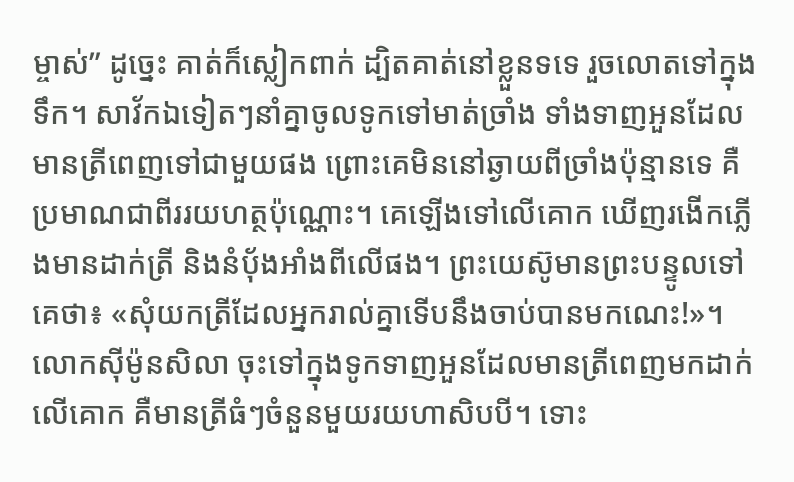ម្ចាស់” ដូច្នេះ គាត់ក៏ស្លៀកពាក់ ដ្បិតគាត់នៅខ្លួនទទេ រួចលោតទៅក្នុងទឹក។ សាវ័កឯទៀតៗនាំគ្នាចូលទូកទៅមាត់ច្រាំង ទាំងទាញអួនដែលមានត្រីពេញទៅជាមួយផង ព្រោះគេមិននៅឆ្ងាយពីច្រាំងប៉ុន្មានទេ គឺប្រមាណជាពីររយហត្ថប៉ុណ្ណោះ។ គេឡើងទៅលើគោក ឃើញរងើកភ្លើងមានដាក់ត្រី និងនំប៉័ងអាំងពីលើផង។ ព្រះយេស៊ូមានព្រះបន្ទូលទៅគេថា៖ «សុំយកត្រីដែលអ្នករាល់គ្នាទើបនឹងចាប់បានមកណេះ!»។ លោកស៊ីម៉ូនសិលា ចុះទៅក្នុងទូកទាញអួនដែលមានត្រីពេញមកដាក់លើគោក គឺមានត្រីធំៗចំនួនមួយរយហាសិបបី។ ទោះ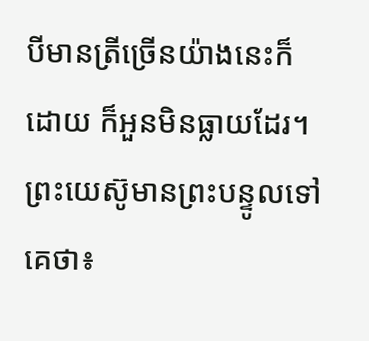បីមានត្រីច្រើនយ៉ាងនេះក៏ដោយ ក៏អួនមិនធ្លាយដែរ។ ព្រះយេស៊ូមានព្រះបន្ទូលទៅគេថា៖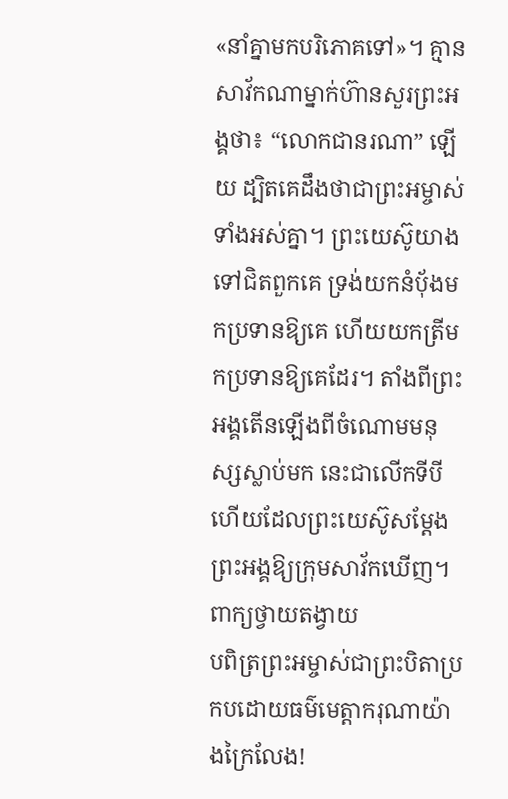«នាំគ្នាមកបរិភោគទៅ»។ គ្មានសាវ័កណាម្នាក់ហ៊ានសួរព្រះអង្គថា៖ “លោកជានរណា” ឡើយ ដ្បិតគេដឹងថាជាព្រះអម្ចាស់ទាំងអស់គ្នា។ ព្រះយេស៊ូយាងទៅជិតពួកគេ ទ្រង់យកនំប៉័ងមកប្រទានឱ្យគេ ហើយយកត្រីមកប្រទានឱ្យគេដែរ។ តាំងពីព្រះអង្គតើនឡើងពីចំណោមមនុស្សស្លាប់មក នេះជាលើកទីបីហើយដែលព្រះយេស៊ូសម្តែងព្រះអង្គឱ្យក្រុមសាវ័កឃើញ។
ពាក្យថ្វាយតង្វាយ
បពិត្រព្រះអម្ចាស់ជាព្រះបិតាប្រកបដោយធម៌មេត្តាករុណាយ៉ាងក្រៃលែង!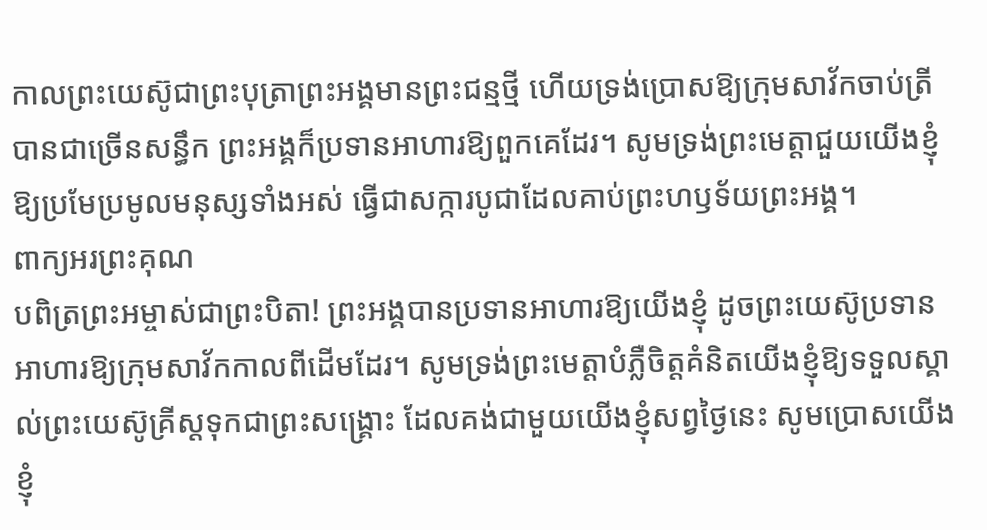កាលព្រះយេស៊ូជាព្រះបុត្រាព្រះអង្គមានព្រះជន្មថ្មី ហើយទ្រង់ប្រោសឱ្យក្រុមសាវ័កចាប់ត្រីបានជាច្រើនសន្ធឹក ព្រះអង្គក៏ប្រទានអាហារឱ្យពួកគេដែរ។ សូមទ្រង់ព្រះមេត្តាជួយយើងខ្ញុំឱ្យប្រមែប្រមូលមនុស្សទាំងអស់ ធ្វើជាសក្ការបូជាដែលគាប់ព្រះហឫទ័យព្រះអង្គ។
ពាក្យអរព្រះគុណ
បពិត្រព្រះអម្ចាស់ជាព្រះបិតា! ព្រះអង្គបានប្រទានអាហារឱ្យយើងខ្ញុំ ដូចព្រះយេស៊ូប្រទានអាហារឱ្យក្រុមសាវ័កកាលពីដើមដែរ។ សូមទ្រង់ព្រះមេត្តាបំភ្លឺចិត្តគំនិតយើងខ្ញុំឱ្យទទួលស្គាល់ព្រះយេស៊ូគ្រីស្តទុកជាព្រះសង្រ្គោះ ដែលគង់ជាមួយយើងខ្ញុំសព្វថ្ងៃនេះ សូមប្រោសយើងខ្ញុំ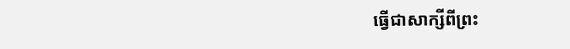ធ្វើជាសាក្សីពីព្រះ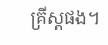គ្រីស្តផង។